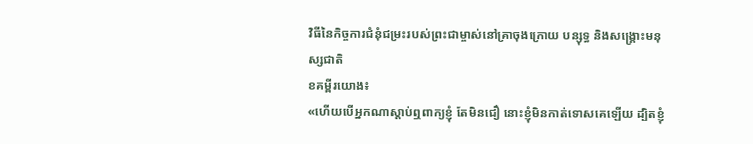វិធីនៃកិច្ចការជំនុំជម្រះរបស់ព្រះជាម្ចាស់នៅគ្រាចុងក្រោយ បន្សុទ្ធ និងសង្គ្រោះមនុស្សជាតិ
ខគម្ពីរយោង៖
«ហើយបើអ្នកណាស្ដាប់ឮពាក្យខ្ញុំ តែមិនជឿ នោះខ្ញុំមិនកាត់ទោសគេឡើយ ដ្បិតខ្ញុំ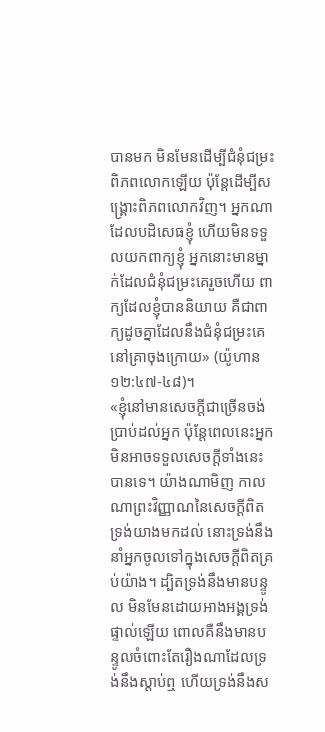បានមក មិនមែនដើម្បីជំនុំជម្រះពិភពលោកឡើយ ប៉ុន្តែដើម្បីសង្រ្គោះពិភពលោកវិញ។ អ្នកណាដែលបដិសេធខ្ញុំ ហើយមិនទទួលយកពាក្យខ្ញុំ អ្នកនោះមានម្នាក់ដែលជំនុំជម្រះគេរួចហើយ ពាក្យដែលខ្ញុំបាននិយាយ គឺជាពាក្យដូចគ្នាដែលនឹងជំនុំជម្រះគេនៅគ្រាចុងក្រោយ» (យ៉ូហាន ១២:៤៧-៤៨)។
«ខ្ញុំនៅមានសេចក្ដីជាច្រើនចង់ប្រាប់ដល់អ្នក ប៉ុន្តែពេលនេះអ្នកមិនអាចទទួលសេចក្ដីទាំងនេះបានទេ។ យ៉ាងណាមិញ កាលណាព្រះវិញ្ញាណនៃសេចក្ដីពិត ទ្រង់យាងមកដល់ នោះទ្រង់នឹងនាំអ្នកចូលទៅក្នុងសេចក្ដីពិតគ្រប់យ៉ាង។ ដ្បិតទ្រង់នឹងមានបន្ទូល មិនមែនដោយអាងអង្គទ្រង់ផ្ទាល់ឡើយ ពោលគឺនឹងមានបន្ទូលចំពោះតែរឿងណាដែលទ្រង់នឹងស្ដាប់ឮ ហើយទ្រង់នឹងស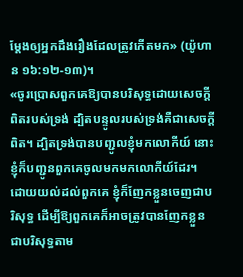ម្ដែងឲ្យអ្នកដឹងរឿងដែលត្រូវកើតមក» (យ៉ូហាន ១៦:១២-១៣)។
«ចូរប្រោសពួកគេឱ្យបានបរិសុទ្ធដោយសេចក្ដីពិតរបស់ទ្រង់ ដ្បិតបន្ទូលរបស់ទ្រង់គឺជាសេចក្ដីពិត។ ដ្បិតទ្រង់បានបញ្ជូលខ្ញុំមកលោកីយ៍ នោះខ្ញុំក៏បញ្ជូនពួកគេចូលមកមកលោកីយ៍ដែរ។ ដោយយល់ដល់ពួកគេ ខ្ញុំក៏ញែកខ្លួនចេញជាបរិសុទ្ធ ដើម្បីឱ្យពួកគេក៏អាចត្រូវបានញែកខ្លួនជាបរិសុទ្ធតាម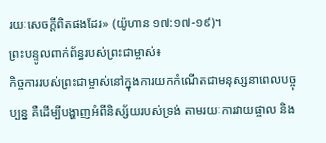រយៈសេចក្ដីពិតផងដែរ» (យ៉ូហាន ១៧:១៧-១៩)។
ព្រះបន្ទូលពាក់ព័ន្ធរបស់ព្រះជាម្ចាស់៖
កិច្ចការរបស់ព្រះជាម្ចាស់នៅក្នុងការយកកំណើតជាមនុស្សនាពេលបច្ចុប្បន្ន គឺដើម្បីបង្ហាញអំពីនិស្ស័យរបស់ទ្រង់ តាមរយៈការវាយផ្ចាល និង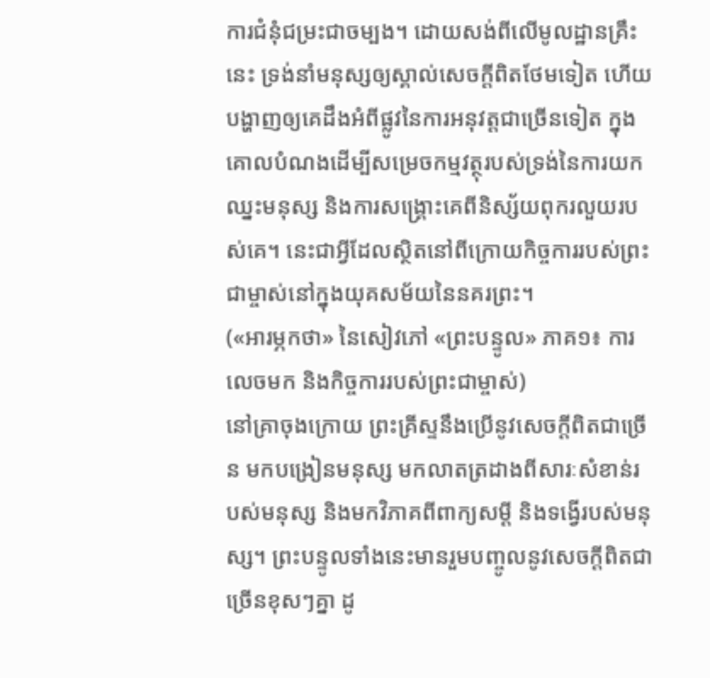ការជំនុំជម្រះជាចម្បង។ ដោយសង់ពីលើមូលដ្ឋានគ្រឹះនេះ ទ្រង់នាំមនុស្សឲ្យស្គាល់សេចក្តីពិតថែមទៀត ហើយបង្ហាញឲ្យគេដឹងអំពីផ្លូវនៃការអនុវត្តជាច្រើនទៀត ក្នុងគោលបំណងដើម្បីសម្រេចកម្មវត្ថុរបស់ទ្រង់នៃការយកឈ្នះមនុស្ស និងការសង្រ្គោះគេពីនិស្ស័យពុករលួយរបស់គេ។ នេះជាអ្វីដែលស្ថិតនៅពីក្រោយកិច្ចការរបស់ព្រះជាម្ចាស់នៅក្នុងយុគសម័យនៃនគរព្រះ។
(«អារម្ភកថា» នៃសៀវភៅ «ព្រះបន្ទូល» ភាគ១៖ ការលេចមក និងកិច្ចការរបស់ព្រះជាម្ចាស់)
នៅគ្រាចុងក្រោយ ព្រះគ្រីស្ទនឹងប្រើនូវសេចក្ដីពិតជាច្រើន មកបង្រៀនមនុស្ស មកលាតត្រដាងពីសារៈសំខាន់របស់មនុស្ស និងមកវិភាគពីពាក្យសម្ដី និងទង្វើរបស់មនុស្ស។ ព្រះបន្ទូលទាំងនេះមានរួមបញ្ចូលនូវសេចក្ដីពិតជាច្រើនខុសៗគ្នា ដូ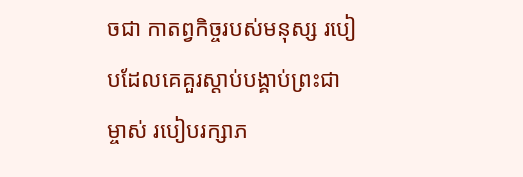ចជា កាតព្វកិច្ចរបស់មនុស្ស របៀបដែលគេគួរស្ដាប់បង្គាប់ព្រះជាម្ចាស់ របៀបរក្សាភ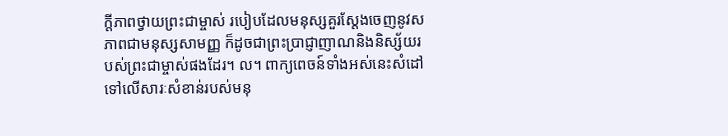ក្ដីភាពថ្វាយព្រះជាម្ចាស់ របៀបដែលមនុស្សគួរស្ដែងចេញនូវសភាពជាមនុស្សសាមញ្ញ ក៏ដូចជាព្រះប្រាជ្ញាញាណនិងនិស្ស័យរបស់ព្រះជាម្ចាស់ផងដែរ។ ល។ ពាក្យពេចន៍ទាំងអស់នេះសំដៅទៅលើសារៈសំខាន់របស់មនុ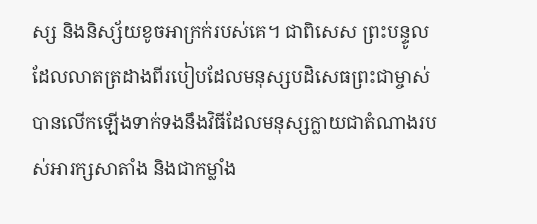ស្ស និងនិស្ស័យខូចអាក្រក់របស់គេ។ ជាពិសេស ព្រះបន្ទូលដែលលាតត្រដាងពីរបៀបដែលមនុស្សបដិសេធព្រះជាម្ចាស់ បានលើកឡើងទាក់ទងនឹងវិធីដែលមនុស្សក្លាយជាតំណាងរបស់អារក្សសាតាំង និងជាកម្លាំង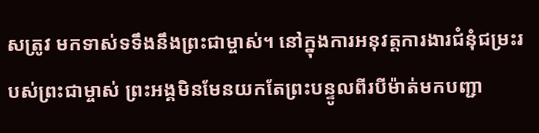សត្រូវ មកទាស់ទទឹងនឹងព្រះជាម្ចាស់។ នៅក្នុងការអនុវត្តការងារជំនុំជម្រះរបស់ព្រះជាម្ចាស់ ព្រះអង្គមិនមែនយកតែព្រះបន្ទូលពីរបីម៉ាត់មកបញ្ជា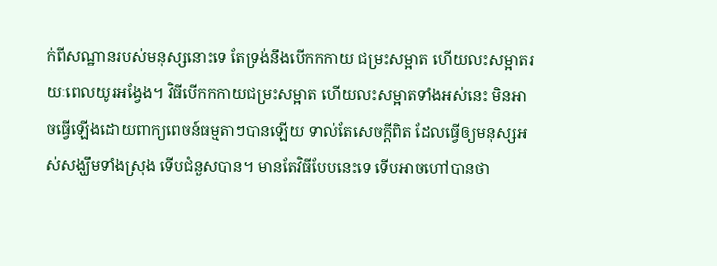ក់ពីសណ្ឋានរបស់មនុស្សនោះទេ តែទ្រង់នឹងបើកកកាយ ជម្រះសម្អាត ហើយលះសម្អាតរយៈពេលយូរអង្វែង។ វិធីបើកកកាយជម្រះសម្អាត ហើយលះសម្អាតទាំងអស់នេះ មិនអាចធ្វើឡើងដោយពាក្យពេចន៍ធម្មតាៗបានឡើយ ទាល់តែសេចក្ដីពិត ដែលធ្វើឲ្យមនុស្សអស់សង្ឃឹមទាំងស្រុង ទើបជំនួសបាន។ មានតែវិធីបែបនេះទេ ទើបអាចហៅបានថា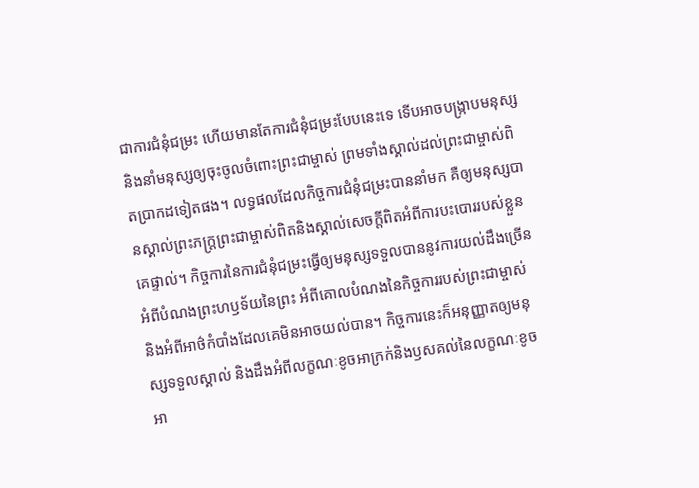ជាការជំនុំជម្រះ ហើយមានតែការជំនុំជម្រះបែបនេះទេ ទើបអាចបង្ក្រាបមនុស្ស និងនាំមនុស្សឲ្យចុះចូលចំពោះព្រះជាម្ចាស់ ព្រមទាំងស្គាល់ដល់ព្រះជាម្ចាស់ពិតប្រាកដទៀតផង។ លទ្ធផលដែលកិច្ចការជំនុំជម្រះបាននាំមក គឺឲ្យមនុស្សបានស្គាល់ព្រះភក្ដ្រព្រះជាម្ចាស់ពិតនិងស្គាល់សេចក្ដីពិតអំពីការបះបោររបស់ខ្លួនគេផ្ទាល់។ កិច្ចការនៃការជំនុំជម្រះធ្វើឲ្យមនុស្សទទួលបាននូវការយល់ដឹងច្រើនអំពីបំណងព្រះហឫទ័យនៃព្រះ អំពីគោលបំណងនៃកិច្ចការរបស់ព្រះជាម្ចាស់ និងអំពីអាថ៌កំបាំងដែលគេមិនអាចយល់បាន។ កិច្ចការនេះក៏អនុញ្ញាតឲ្យមនុស្សទទួលស្គាល់ និងដឹងអំពីលក្ខណៈខូចអាក្រក់និងឫសគល់នៃលក្ខណៈខូចអា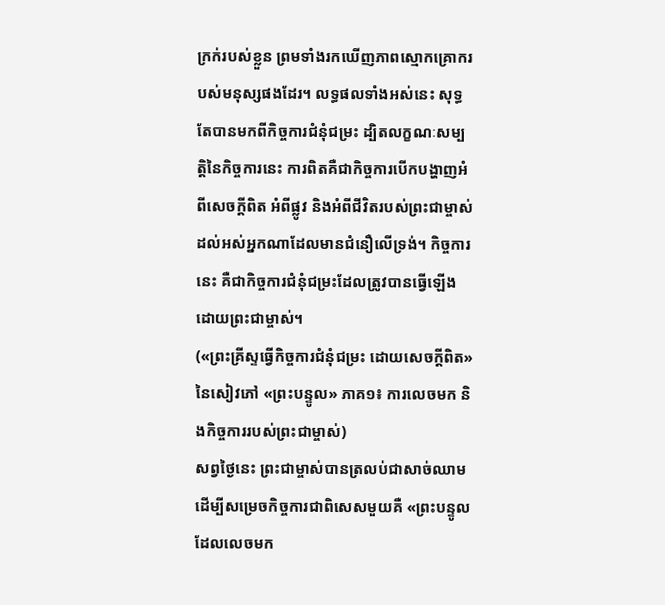ក្រក់របស់ខ្លួន ព្រមទាំងរកឃើញភាពស្មោកគ្រោករបស់មនុស្សផងដែរ។ លទ្ធផលទាំងអស់នេះ សុទ្ធតែបានមកពីកិច្ចការជំនុំជម្រះ ដ្បិតលក្ខណៈសម្បត្តិនៃកិច្ចការនេះ ការពិតគឺជាកិច្ចការបើកបង្ហាញអំពីសេចក្ដីពិត អំពីផ្លូវ និងអំពីជីវិតរបស់ព្រះជាម្ចាស់ ដល់អស់អ្នកណាដែលមានជំនឿលើទ្រង់។ កិច្ចការនេះ គឺជាកិច្ចការជំនុំជម្រះដែលត្រូវបានធ្វើឡើងដោយព្រះជាម្ចាស់។
(«ព្រះគ្រីស្ទធ្វើកិច្ចការជំនុំជម្រះ ដោយសេចក្ដីពិត» នៃសៀវភៅ «ព្រះបន្ទូល» ភាគ១៖ ការលេចមក និងកិច្ចការរបស់ព្រះជាម្ចាស់)
សព្វថ្ងៃនេះ ព្រះជាម្ចាស់បានត្រលប់ជាសាច់ឈាម ដើម្បីសម្រេចកិច្ចការជាពិសេសមួយគឺ «ព្រះបន្ទូលដែលលេចមក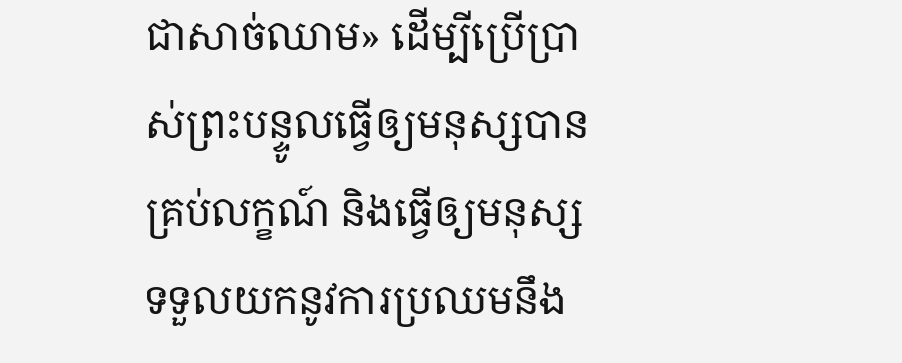ជាសាច់ឈាម» ដើម្បីប្រើប្រាស់ព្រះបន្ទូលធ្វើឲ្យមនុស្សបានគ្រប់លក្ខណ៍ និងធ្វើឲ្យមនុស្សទទួលយកនូវការប្រឈមនឹង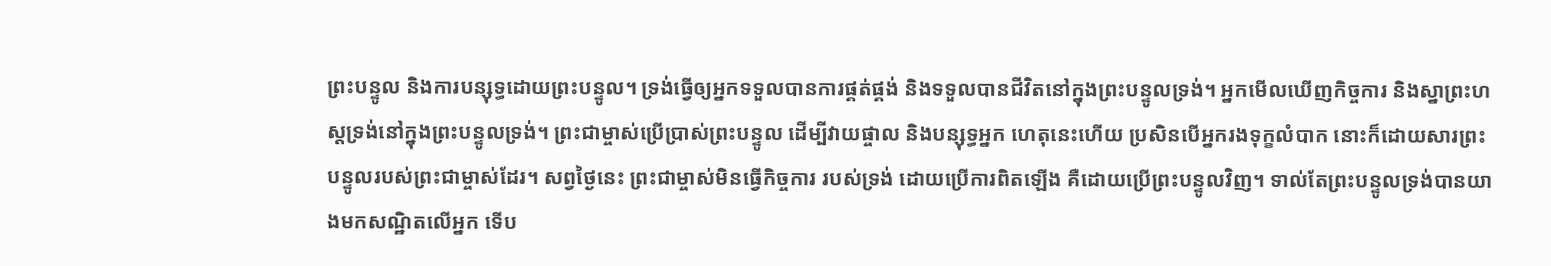ព្រះបន្ទូល និងការបន្សុទ្ធដោយព្រះបន្ទូល។ ទ្រង់ធ្វើឲ្យអ្នកទទួលបានការផ្គត់ផ្គង់ និងទទួលបានជីវិតនៅក្នុងព្រះបន្ទូលទ្រង់។ អ្នកមើលឃើញកិច្ចការ និងស្នាព្រះហស្តទ្រង់នៅក្នុងព្រះបន្ទូលទ្រង់។ ព្រះជាម្ចាស់ប្រើប្រាស់ព្រះបន្ទូល ដើម្បីវាយផ្ចាល និងបន្សុទ្ធអ្នក ហេតុនេះហើយ ប្រសិនបើអ្នករងទុក្ខលំបាក នោះក៏ដោយសារព្រះបន្ទូលរបស់ព្រះជាម្ចាស់ដែរ។ សព្វថ្ងៃនេះ ព្រះជាម្ចាស់មិនធ្វើកិច្ចការ របស់ទ្រង់ ដោយប្រើការពិតឡើង គឺដោយប្រើព្រះបន្ទូលវិញ។ ទាល់តែព្រះបន្ទូលទ្រង់បានយាងមកសណ្ឋិតលើអ្នក ទើប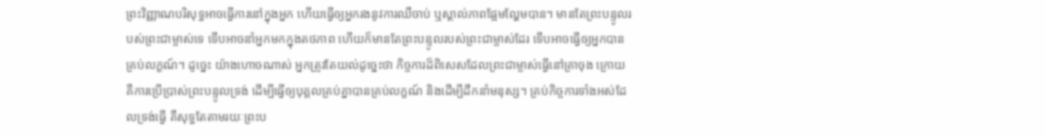ព្រះវិញ្ញាណបរិសុទ្ធអាចធ្វើការនៅក្នុងអ្នក ហើយធ្វើឲ្យអ្នករងនូវការឈឺចាប់ ឬស្គាល់ភាពផ្អែមល្ហែមបាន។ មានតែព្រះបន្ទូលរបស់ព្រះជាម្ចាស់ទេ ទើបអាចនាំអ្នកមកក្នុងតថភាព ហើយក៏មានតែព្រះបន្ទូលរបស់ព្រះជាម្ចាស់ដែរ ទើបអាចធ្វើឲ្យអ្នកបានគ្រប់លក្ខណ៍។ ដូច្នេះ យ៉ាងហោចណាស់ អ្នកត្រូវតែយល់ដូច្នេះថា កិច្ចការដ៏ពិសេសដែលព្រះជាម្ចាស់ធ្វើនៅគ្រាចុង ក្រោយ គឺការប្រើប្រាស់ព្រះបន្ទូលទ្រង់ ដើម្បីធ្វើឲ្យបុគ្គលគ្រប់គ្នាបានគ្រប់លក្ខណ៍ និងដើម្បីដឹកនាំមនុស្ស។ គ្រប់កិច្ចការទាំងអស់ដែលទ្រង់ធ្វើ គឺសុទ្ធតែតាមរយៈព្រះប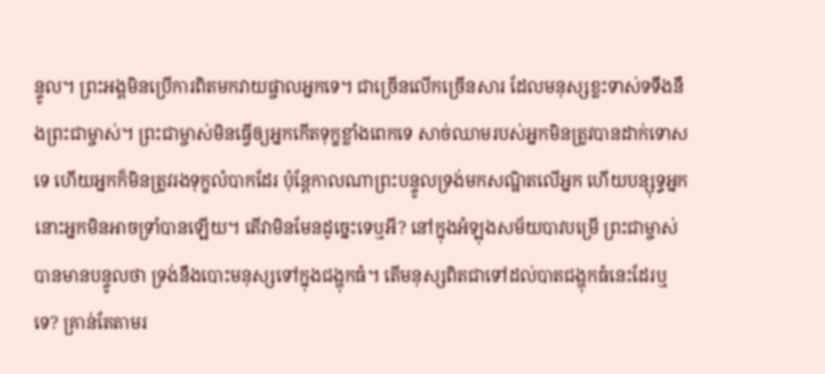ន្ទូល។ ព្រះអង្គមិនប្រើការពិតមកវាយផ្ចាលអ្នកទេ។ ជាច្រើនលើកច្រើនសារ ដែលមនុស្សខ្លះទាស់ទទឹងនឹងព្រះជាម្ចាស់។ ព្រះជាម្ចាស់មិនធ្វើឲ្យអ្នកកើតទុក្ខខ្លាំងពេកទេ សាច់ឈាមរបស់អ្នកមិនត្រូវបានដាក់ទោសទេ ហើយអ្នកក៏មិនត្រូវរងទុក្ខលំបាកដែរ ប៉ុន្តែកាលណាព្រះបន្ទូលទ្រង់មកសណ្ឋិតលើអ្នក ហើយបន្សុទ្ធអ្នក នោះអ្នកមិនអាចទ្រាំបានឡើយ។ តើវាមិនមែនដូច្នេះទេឬអី? នៅក្នុងអំឡុងសម័យបាវបម្រើ ព្រះជាម្ចាស់បានមានបន្ទូលថា ទ្រង់នឹងបោះមនុស្សទៅក្នុងជង្ហុកធំ។ តើមនុស្សពិតជាទៅដល់បាតជង្ហុកធំនេះដែរឬទេ? គ្រាន់តែតាមរ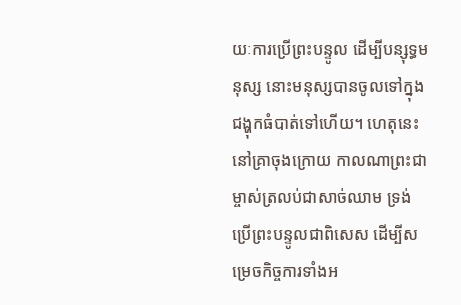យៈការប្រើព្រះបន្ទូល ដើម្បីបន្សុទ្ធមនុស្ស នោះមនុស្សបានចូលទៅក្នុងជង្ហុកធំបាត់ទៅហើយ។ ហេតុនេះ នៅគ្រាចុងក្រោយ កាលណាព្រះជាម្ចាស់ត្រលប់ជាសាច់ឈាម ទ្រង់ប្រើព្រះបន្ទូលជាពិសេស ដើម្បីសម្រេចកិច្ចការទាំងអ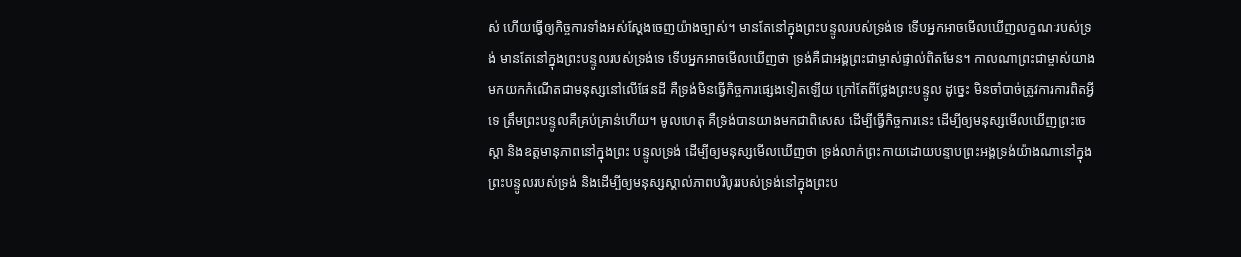ស់ ហើយធ្វើឲ្យកិច្ចការទាំងអស់ស្ដែងចេញយ៉ាងច្បាស់។ មានតែនៅក្នុងព្រះបន្ទូលរបស់ទ្រង់ទេ ទើបអ្នកអាចមើលឃើញលក្ខណៈរបស់ទ្រង់ មានតែនៅក្នុងព្រះបន្ទូលរបស់ទ្រង់ទេ ទើបអ្នកអាចមើលឃើញថា ទ្រង់គឺជាអង្គព្រះជាម្ចាស់ផ្ទាល់ពិតមែន។ កាលណាព្រះជាម្ចាស់យាងមកយកកំណើតជាមនុស្សនៅលើផែនដី គឺទ្រង់មិនធ្វើកិច្ចការផ្សេងទៀតឡើយ ក្រៅតែពីថ្លែងព្រះបន្ទូល ដូច្នេះ មិនចាំបាច់ត្រូវការការពិតអ្វីទេ ត្រឹមព្រះបន្ទូលគឺគ្រប់គ្រាន់ហើយ។ មូលហេតុ គឺទ្រង់បានយាងមកជាពិសេស ដើម្បីធ្វើកិច្ចការនេះ ដើម្បីឲ្យមនុស្សមើលឃើញព្រះចេស្ដា និងឧត្តមានុភាពនៅក្នុងព្រះ បន្ទូលទ្រង់ ដើម្បីឲ្យមនុស្សមើលឃើញថា ទ្រង់លាក់ព្រះកាយដោយបន្ទាបព្រះអង្គទ្រង់យ៉ាងណានៅក្នុងព្រះបន្ទូលរបស់ទ្រង់ និងដើម្បីឲ្យមនុស្សស្គាល់ភាពបរិបូររបស់ទ្រង់នៅក្នុងព្រះប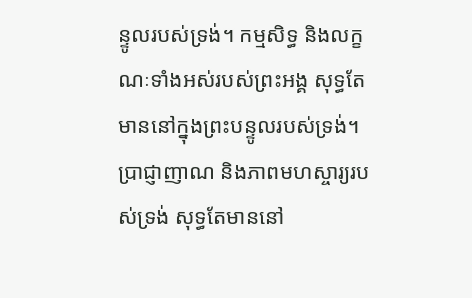ន្ទូលរបស់ទ្រង់។ កម្មសិទ្ធ និងលក្ខណៈទាំងអស់របស់ព្រះអង្គ សុទ្ធតែមាននៅក្នុងព្រះបន្ទូលរបស់ទ្រង់។ ប្រាជ្ញាញាណ និងភាពមហស្ចារ្យរបស់ទ្រង់ សុទ្ធតែមាននៅ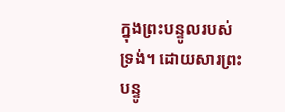ក្នុងព្រះបន្ទូលរបស់ទ្រង់។ ដោយសារព្រះបន្ទូ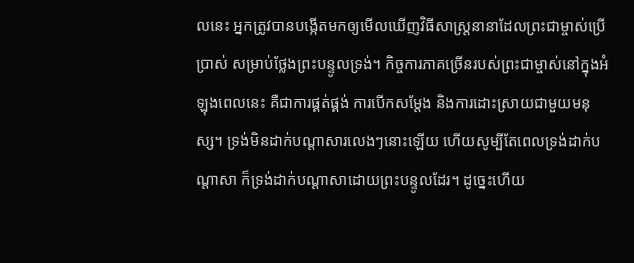លនេះ អ្នកត្រូវបានបង្កើតមកឲ្យមើលឃើញវិធីសាស្ត្រនានាដែលព្រះជាម្ចាស់ប្រើប្រាស់ សម្រាប់ថ្លែងព្រះបន្ទូលទ្រង់។ កិច្ចការភាគច្រើនរបស់ព្រះជាម្ចាស់នៅក្នុងអំឡុងពេលនេះ គឺជាការផ្គត់ផ្គង់ ការបើកសម្ដែង និងការដោះស្រាយជាមួយមនុស្ស។ ទ្រង់មិនដាក់បណ្ដាសារលេងៗនោះឡើយ ហើយសូម្បីតែពេលទ្រង់ដាក់បណ្ដាសា ក៏ទ្រង់ដាក់បណ្ដាសាដោយព្រះបន្ទូលដែរ។ ដូច្នេះហើយ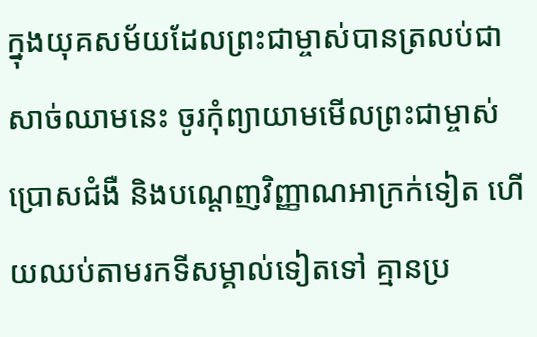ក្នុងយុគសម័យដែលព្រះជាម្ចាស់បានត្រលប់ជាសាច់ឈាមនេះ ចូរកុំព្យាយាមមើលព្រះជាម្ចាស់ប្រោសជំងឺ និងបណ្ដេញវិញ្ញាណអាក្រក់ទៀត ហើយឈប់តាមរកទីសម្គាល់ទៀតទៅ គ្មានប្រ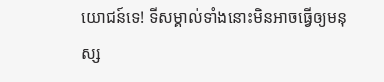យោជន៍ទេ! ទីសម្គាល់ទាំងនោះមិនអាចធ្វើឲ្យមនុស្ស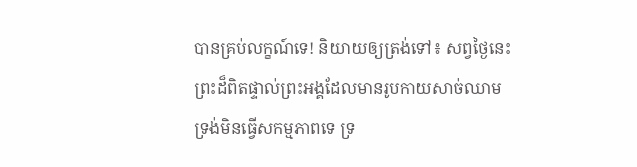បានគ្រប់លក្ខណ៍ទេ! និយាយឲ្យត្រង់ទៅ៖ សព្វថ្ងៃនេះ ព្រះដ៏ពិតផ្ទាល់ព្រះអង្គដែលមានរូបកាយសាច់ឈាម ទ្រង់មិនធ្វើសកម្មភាពទេ ទ្រ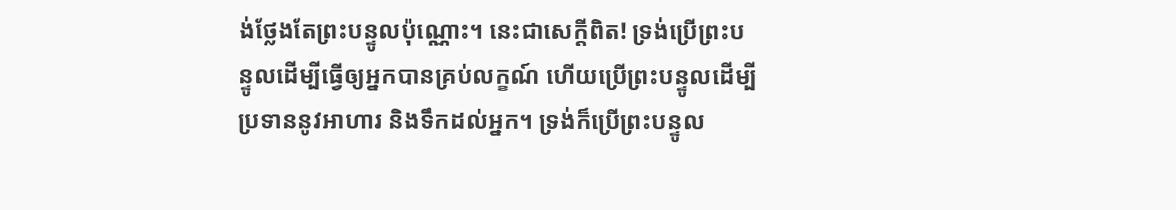ង់ថ្លែងតែព្រះបន្ទូលប៉ុណ្ណោះ។ នេះជាសេក្ដីពិត! ទ្រង់ប្រើព្រះបន្ទូលដើម្បីធ្វើឲ្យអ្នកបានគ្រប់លក្ខណ៍ ហើយប្រើព្រះបន្ទូលដើម្បីប្រទាននូវអាហារ និងទឹកដល់អ្នក។ ទ្រង់ក៏ប្រើព្រះបន្ទូល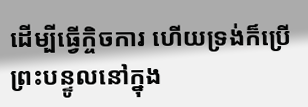ដើម្បីធ្វើកិ្ចចការ ហើយទ្រង់ក៏ប្រើព្រះបន្ទូលនៅក្នុង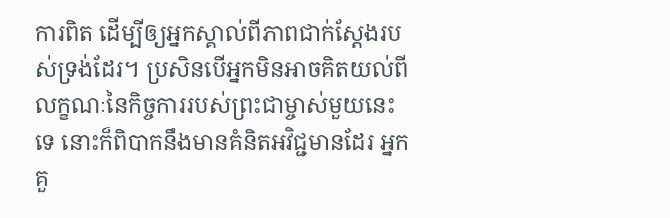ការពិត ដើម្បីឲ្យអ្នកស្គាល់ពីភាពជាក់ស្ដែងរបស់ទ្រង់ដែរ។ ប្រសិនបើអ្នកមិនអាចគិតយល់ពីលក្ខណៈនៃកិច្ចការរបស់ព្រះជាម្ចាស់មួយនេះទេ នោះក៏ពិបាកនឹងមានគំនិតអវិជ្ជមានដែរ អ្នកគួ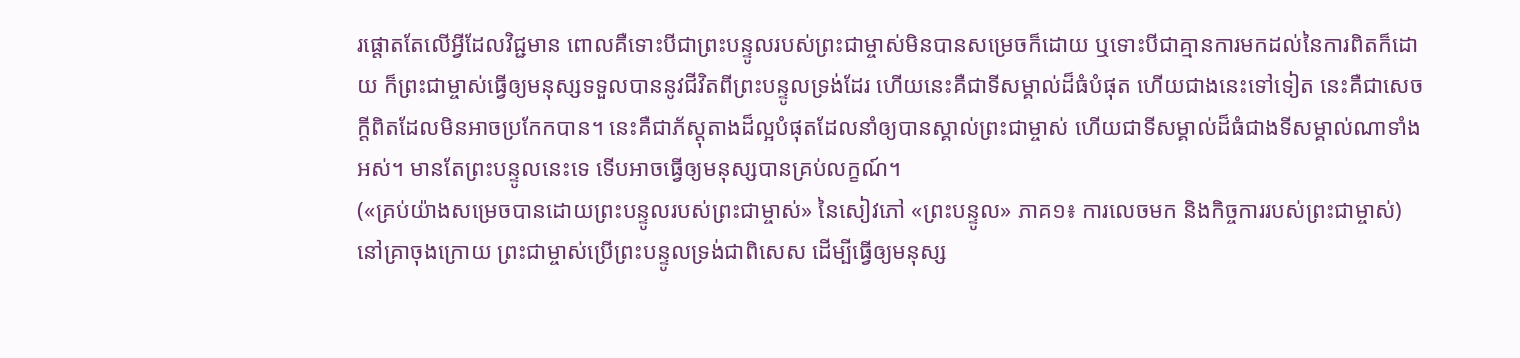រផ្ដោតតែលើអ្វីដែលវិជ្ជមាន ពោលគឺទោះបីជាព្រះបន្ទូលរបស់ព្រះជាម្ចាស់មិនបានសម្រេចក៏ដោយ ឬទោះបីជាគ្មានការមកដល់នៃការពិតក៏ដោយ ក៏ព្រះជាម្ចាស់ធ្វើឲ្យមនុស្សទទួលបាននូវជីវិតពីព្រះបន្ទូលទ្រង់ដែរ ហើយនេះគឺជាទីសម្គាល់ដ៏ធំបំផុត ហើយជាងនេះទៅទៀត នេះគឺជាសេចក្ដីពិតដែលមិនអាចប្រកែកបាន។ នេះគឺជាភ័ស្តុតាងដ៏ល្អបំផុតដែលនាំឲ្យបានស្គាល់ព្រះជាម្ចាស់ ហើយជាទីសម្គាល់ដ៏ធំជាងទីសម្គាល់ណាទាំងអស់។ មានតែព្រះបន្ទូលនេះទេ ទើបអាចធ្វើឲ្យមនុស្សបានគ្រប់លក្ខណ៍។
(«គ្រប់យ៉ាងសម្រេចបានដោយព្រះបន្ទូលរបស់ព្រះជាម្ចាស់» នៃសៀវភៅ «ព្រះបន្ទូល» ភាគ១៖ ការលេចមក និងកិច្ចការរបស់ព្រះជាម្ចាស់)
នៅគ្រាចុងក្រោយ ព្រះជាម្ចាស់ប្រើព្រះបន្ទូលទ្រង់ជាពិសេស ដើម្បីធ្វើឲ្យមនុស្ស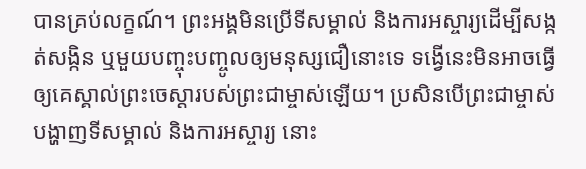បានគ្រប់លក្ខណ៍។ ព្រះអង្គមិនប្រើទីសម្គាល់ និងការអស្ចារ្យដើម្បីសង្កត់សង្កិន ឬមួយបញ្ចុះបញ្ចូលឲ្យមនុស្សជឿនោះទេ ទង្វើនេះមិនអាចធ្វើឲ្យគេស្គាល់ព្រះចេស្ដារបស់ព្រះជាម្ចាស់ឡើយ។ ប្រសិនបើព្រះជាម្ចាស់បង្ហាញទីសម្គាល់ និងការអស្ចារ្យ នោះ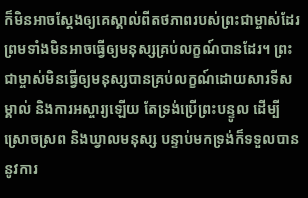ក៏មិនអាចស្ដែងឲ្យគេស្គាល់ពីតថភាពរបស់ព្រះជាម្ចាស់ដែរ ព្រមទាំងមិនអាចធ្វើឲ្យមនុស្សគ្រប់លក្ខណ៍បានដែរ។ ព្រះជាម្ចាស់មិនធ្វើឲ្យមនុស្សបានគ្រប់លក្ខណ៍ដោយសារទីសម្គាល់ និងការអស្ចារ្យឡើយ តែទ្រង់ប្រើព្រះបន្ទូល ដើម្បីស្រោចស្រព និងឃ្វាលមនុស្ស បន្ទាប់មកទ្រង់ក៏ទទួលបាននូវការ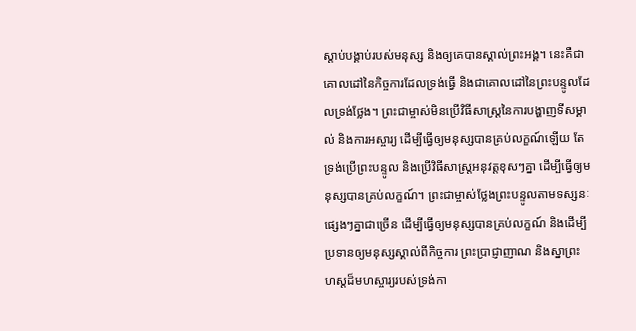ស្ដាប់បង្គាប់របស់មនុស្ស និងឲ្យគេបានស្គាល់ព្រះអង្គ។ នេះគឺជាគោលដៅនៃកិច្ចការដែលទ្រង់ធ្វើ និងជាគោលដៅនៃព្រះបន្ទូលដែលទ្រង់ថ្លែង។ ព្រះជាម្ចាស់មិនប្រើវិធីសាស្ត្រនៃការបង្ហាញទីសម្គាល់ និងការអស្ចារ្យ ដើម្បីធ្វើឲ្យមនុស្សបានគ្រប់លក្ខណ៍ឡើយ តែទ្រង់ប្រើព្រះបន្ទូល និងប្រើវិធីសាស្ត្រអនុវត្តខុសៗគ្នា ដើម្បីធ្វើឲ្យមនុស្សបានគ្រប់លក្ខណ៍។ ព្រះជាម្ចាស់ថ្លែងព្រះបន្ទូលតាមទស្សនៈផ្សេងៗគ្នាជាច្រើន ដើម្បីធ្វើឲ្យមនុស្សបានគ្រប់លក្ខណ៍ និងដើម្បីប្រទានឲ្យមនុស្សស្គាល់ពីកិច្ចការ ព្រះប្រាជ្ញាញាណ និងស្នាព្រះហស្តដ៏មហស្ចារ្យរបស់ទ្រង់កា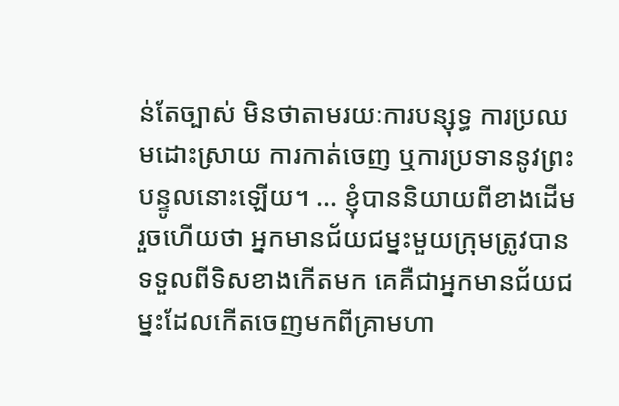ន់តែច្បាស់ មិនថាតាមរយៈការបន្សុទ្ធ ការប្រឈមដោះស្រាយ ការកាត់ចេញ ឬការប្រទាននូវព្រះបន្ទូលនោះឡើយ។ ... ខ្ញុំបាននិយាយពីខាងដើមរួចហើយថា អ្នកមានជ័យជម្នះមួយក្រុមត្រូវបានទទួលពីទិសខាងកើតមក គេគឺជាអ្នកមានជ័យជម្នះដែលកើតចេញមកពីគ្រាមហា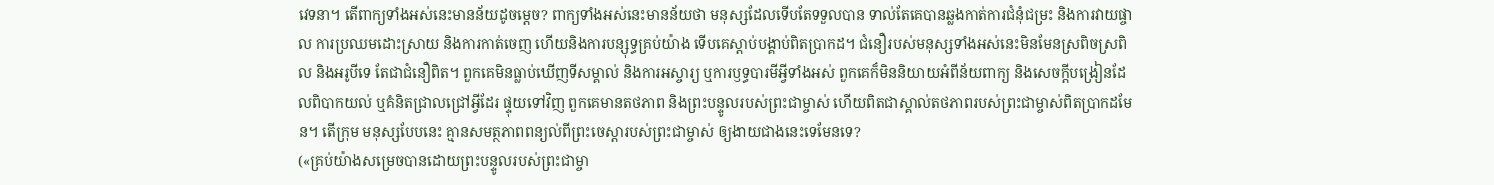វេទនា។ តើពាក្យទាំងអស់នេះមានន័យដូចម្ដេច? ពាក្យទាំងអស់នេះមានន័យថា មនុស្សដែលទើបតែទទួលបាន ទាល់តែគេបានឆ្លងកាត់ការជំនុំជម្រះ និងការវាយផ្ចាល ការប្រឈមដោះស្រាយ និងការកាត់ចេញ ហើយនិងការបន្សុទ្ធគ្រប់យ៉ាង ទើបគេស្ដាប់បង្គាប់ពិតប្រាកដ។ ជំនឿរបស់មនុស្សទាំងអស់នេះមិនមែនស្រពិចស្រពិល និងអរូបីទេ តែជាជំនឿពិត។ ពួកគេមិនធ្លាប់ឃើញទីសម្គាល់ និងការអស្ចារ្យ ឬការឫទ្ធបារមីអ្វីទាំងអស់ ពួកគេក៏មិននិយាយអំពីន័យពាក្យ និងសេចក្ដីបង្រៀនដែលពិបាកយល់ ឬគំនិតជ្រាលជ្រៅអ្វីដែរ ផ្ទុយទៅវិញ ពួកគេមានតថភាព និងព្រះបន្ទូលរបស់ព្រះជាម្ចាស់ ហើយពិតជាស្គាល់តថភាពរបស់ព្រះជាម្ចាស់ពិតប្រាកដមែន។ តើក្រុម មនុស្សបែបនេះ គ្មានសមត្ថភាពពន្យល់ពីព្រះចេស្ដារបស់ព្រះជាម្ចាស់ ឲ្យងាយជាងនេះទេមែនទេ?
(«គ្រប់យ៉ាងសម្រេចបានដោយព្រះបន្ទូលរបស់ព្រះជាម្ចា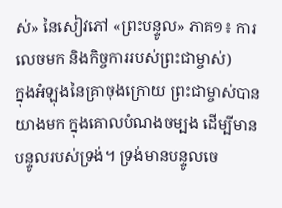ស់» នៃសៀវភៅ «ព្រះបន្ទូល» ភាគ១៖ ការលេចមក និងកិច្ចការរបស់ព្រះជាម្ចាស់)
ក្នុងអំឡុងនៃគ្រាចុងក្រោយ ព្រះជាម្ចាស់បានយាងមក ក្នុងគោលបំណងចម្បង ដើម្បីមានបន្ទូលរបស់ទ្រង់។ ទ្រង់មានបន្ទូលចេ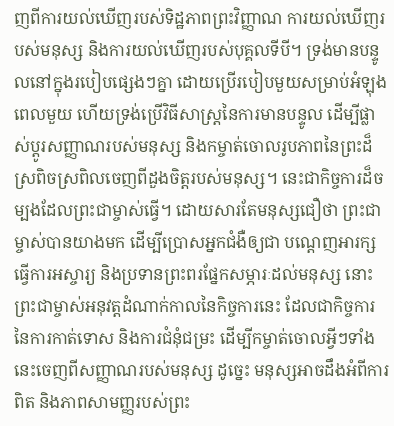ញពីការយល់ឃើញរបស់ទិដ្ឋភាពព្រះវិញ្ញាណ ការយល់ឃើញរបស់មនុស្ស និងការយល់ឃើញរបស់បុគ្គលទីបី។ ទ្រង់មានបន្ទូលនៅក្នុងរបៀបផ្សេងៗគ្នា ដោយប្រើរបៀបមួយសម្រាប់អំឡុងពេលមួយ ហើយទ្រង់ប្រើវិធីសាស្ត្រនៃការមានបន្ទូល ដើម្បីផ្លាស់ប្ដូរសញ្ញាណរបស់មនុស្ស និងកម្ចាត់ចោលរូបភាពនៃព្រះដ៏ស្រពិចស្រពិលចេញពីដួងចិត្តរបស់មនុស្ស។ នេះជាកិច្ចការដ៏ចម្បងដែលព្រះជាម្ចាស់ធ្វើ។ ដោយសារតែមនុស្សជឿថា ព្រះជាម្ចាស់បានយាងមក ដើម្បីប្រោសអ្នកជំងឺឲ្យជា បណ្ដេញអារក្ស ធ្វើការអស្ចារ្យ និងប្រទានព្រះពរផ្នែកសម្ភារៈដល់មនុស្ស នោះព្រះជាម្ចាស់អនុវត្តដំណាក់កាលនៃកិច្ចការនេះ ដែលជាកិច្ចការនៃការកាត់ទោស និងការជំនុំជម្រះ ដើម្បីកម្ចាត់ចោលអ្វីៗទាំងនេះចេញពីសញ្ញាណរបស់មនុស្ស ដូច្នេះ មនុស្សអាចដឹងអំពីការពិត និងភាពសាមញ្ញរបស់ព្រះ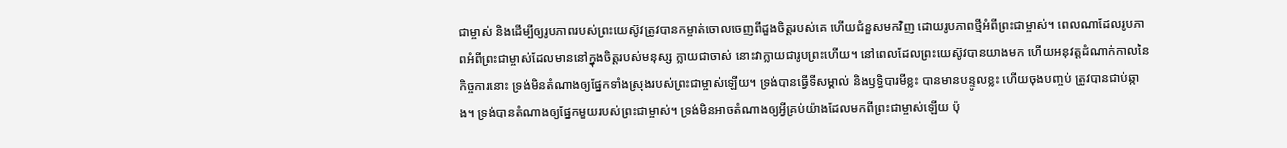ជាម្ចាស់ និងដើម្បីឲ្យរូបភាពរបស់ព្រះយេស៊ូវត្រូវបានកម្ចាត់ចោលចេញពីដួងចិត្តរបស់គេ ហើយជំនួសមកវិញ ដោយរូបភាពថ្មីអំពីព្រះជាម្ចាស់។ ពេលណាដែលរូបភាពអំពីព្រះជាម្ចាស់ដែលមាននៅក្នុងចិត្តរបស់មនុស្ស ក្លាយជាចាស់ នោះវាក្លាយជារូបព្រះហើយ។ នៅពេលដែលព្រះយេស៊ូវបានយាងមក ហើយអនុវត្តដំណាក់កាលនៃកិច្ចការនោះ ទ្រង់មិនតំណាងឲ្យផ្នែកទាំងស្រុងរបស់ព្រះជាម្ចាស់ឡើយ។ ទ្រង់បានធ្វើទីសម្គាល់ និងឫទ្ធិបារមីខ្លះ បានមានបន្ទូលខ្លះ ហើយចុងបញ្ចប់ ត្រូវបានជាប់ឆ្កាង។ ទ្រង់បានតំណាងឲ្យផ្នែកមួយរបស់ព្រះជាម្ចាស់។ ទ្រង់មិនអាចតំណាងឲ្យអ្វីគ្រប់យ៉ាងដែលមកពីព្រះជាម្ចាស់ឡើយ ប៉ុ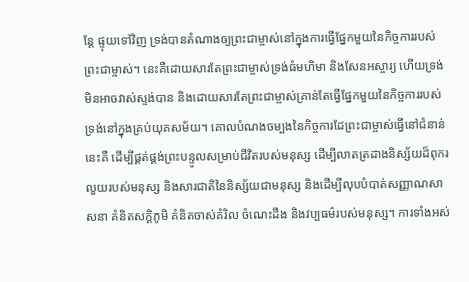ន្តែ ផ្ទុយទៅវិញ ទ្រង់បានតំណាងឲ្យព្រះជាម្ចាស់នៅក្នុងការធ្វើផ្នែកមួយនៃកិច្ចការរបស់ព្រះជាម្ចាស់។ នេះគឺដោយសារតែព្រះជាម្ចាស់ទ្រង់ធំមហិមា និងសែនអស្ចារ្យ ហើយទ្រង់មិនអាចវាស់ស្ទង់បាន និងដោយសារតែព្រះជាម្ចាស់គ្រាន់តែធ្វើផ្នែកមួយនៃកិច្ចការរបស់ទ្រង់នៅក្នុងគ្រប់យុគសម័យ។ គោលបំណងចម្បងនៃកិច្ចការដែព្រះជាម្ចាស់ធ្វើនៅជំនាន់នេះគឺ ដើម្បីផ្គត់ផ្គង់ព្រះបន្ទូលសម្រាប់ជីវិតរបស់មនុស្ស ដើម្បីលាតត្រដាងនិស្ស័យដ៏ពុករលួយរបស់មនុស្ស និងសារជាតិនៃនិស្ស័យជាមនុស្ស និងដើម្បីលុបបំបាត់សញ្ញាណសាសនា គំនិតសក្ដិភូមិ គំនិតចាស់គំរិល ចំណេះដឹង និងវប្បធម៌របស់មនុស្ស។ ការទាំងអស់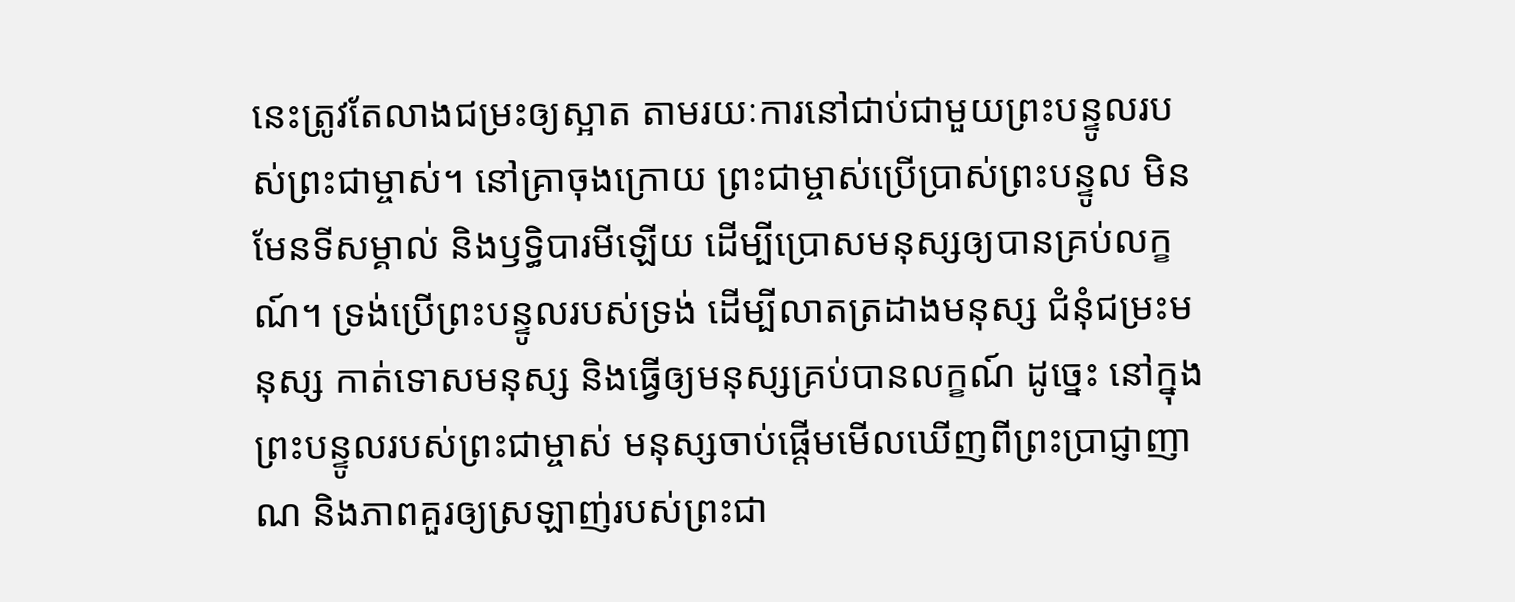នេះត្រូវតែលាងជម្រះឲ្យស្អាត តាមរយៈការនៅជាប់ជាមួយព្រះបន្ទូលរបស់ព្រះជាម្ចាស់។ នៅគ្រាចុងក្រោយ ព្រះជាម្ចាស់ប្រើប្រាស់ព្រះបន្ទូល មិនមែនទីសម្គាល់ និងឫទ្ធិបារមីឡើយ ដើម្បីប្រោសមនុស្សឲ្យបានគ្រប់លក្ខណ៍។ ទ្រង់ប្រើព្រះបន្ទូលរបស់ទ្រង់ ដើម្បីលាតត្រដាងមនុស្ស ជំនុំជម្រះមនុស្ស កាត់ទោសមនុស្ស និងធ្វើឲ្យមនុស្សគ្រប់បានលក្ខណ៍ ដូច្នេះ នៅក្នុងព្រះបន្ទូលរបស់ព្រះជាម្ចាស់ មនុស្សចាប់ផ្ដើមមើលឃើញពីព្រះប្រាជ្ញាញាណ និងភាពគួរឲ្យស្រឡាញ់របស់ព្រះជា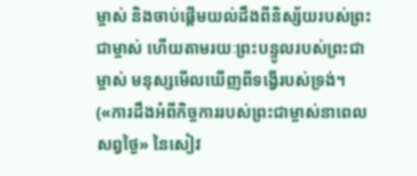ម្ចាស់ និងចាប់ផ្ដើមយល់ដឹងពីនិស្ស័យរបស់ព្រះជាម្ចាស់ ហើយតាមរយៈព្រះបន្ទូលរបស់ព្រះជាម្ចាស់ មនុស្សមើលឃើញពីទង្វើរបស់ទ្រង់។
(«ការដឹងអំពីកិច្ចការរបស់ព្រះជាម្ចាស់នាពេលសព្វថ្ងៃ» នៃសៀវ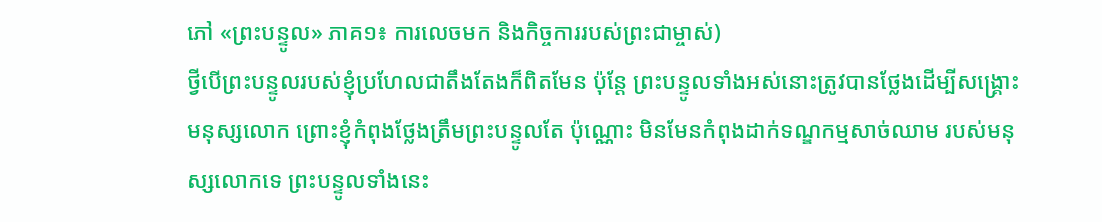ភៅ «ព្រះបន្ទូល» ភាគ១៖ ការលេចមក និងកិច្ចការរបស់ព្រះជាម្ចាស់)
ថ្វីបើព្រះបន្ទូលរបស់ខ្ញុំប្រហែលជាតឹងតែងក៏ពិតមែន ប៉ុន្តែ ព្រះបន្ទូលទាំងអស់នោះត្រូវបានថ្លែងដើម្បីសង្គ្រោះមនុស្សលោក ព្រោះខ្ញុំកំពុងថ្លែងត្រឹមព្រះបន្ទូលតែ ប៉ុណ្ណោះ មិនមែនកំពុងដាក់ទណ្ឌកម្មសាច់ឈាម របស់មនុស្សលោកទេ ព្រះបន្ទូលទាំងនេះ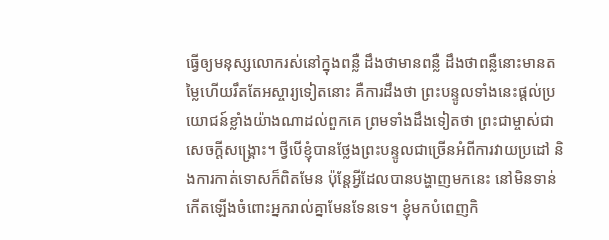ធ្វើឲ្យមនុស្សលោករស់នៅក្នុងពន្លឺ ដឹងថាមានពន្លឺ ដឹងថាពន្លឺនោះមានតម្លៃហើយរឹតតែអស្ចារ្យទៀតនោះ គឺការដឹងថា ព្រះបន្ទូលទាំងនេះផ្ដល់ប្រយោជន៍ខ្លាំងយ៉ាងណាដល់ពួកគេ ព្រមទាំងដឹងទៀតថា ព្រះជាម្ចាស់ជាសេចក្ដីសង្គ្រោះ។ ថ្វីបើខ្ញុំបានថ្លែងព្រះបន្ទូលជាច្រើនអំពីការវាយប្រដៅ និងការកាត់ទោសក៏ពិតមែន ប៉ុន្តែអ្វីដែលបានបង្ហាញមកនេះ នៅមិនទាន់កើតឡើងចំពោះអ្នករាល់គ្នាមែនទែនទេ។ ខ្ញុំមកបំពេញកិ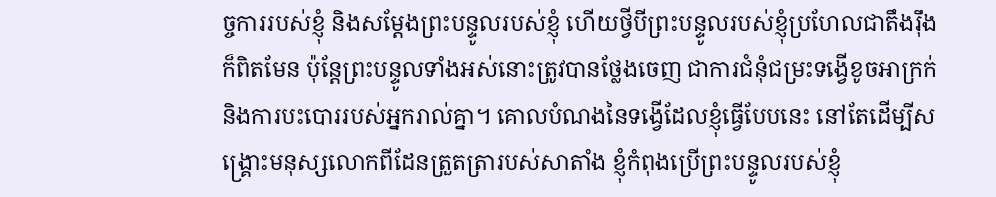ច្ចការរបស់ខ្ញុំ និងសម្ដែងព្រះបន្ទូលរបស់ខ្ញុំ ហើយថ្វីបីព្រះបន្ទូលរបស់ខ្ញុំប្រហែលជាតឹងរ៉ឹងក៏ពិតមែន ប៉ុន្តែព្រះបន្ទូលទាំងអស់នោះត្រូវបានថ្លែងចេញ ជាការជំនុំជម្រះទង្វើខូចអាក្រក់ និងការបះបោររបស់អ្នករាល់គ្នា។ គោលបំណងនៃទង្វើដែលខ្ញុំធ្វើបែបនេះ នៅតែដើម្បីសង្គ្រោះមនុស្សលោកពីដែនត្រួតត្រារបស់សាតាំង ខ្ញុំកំពុងប្រើព្រះបន្ទូលរបស់ខ្ញុំ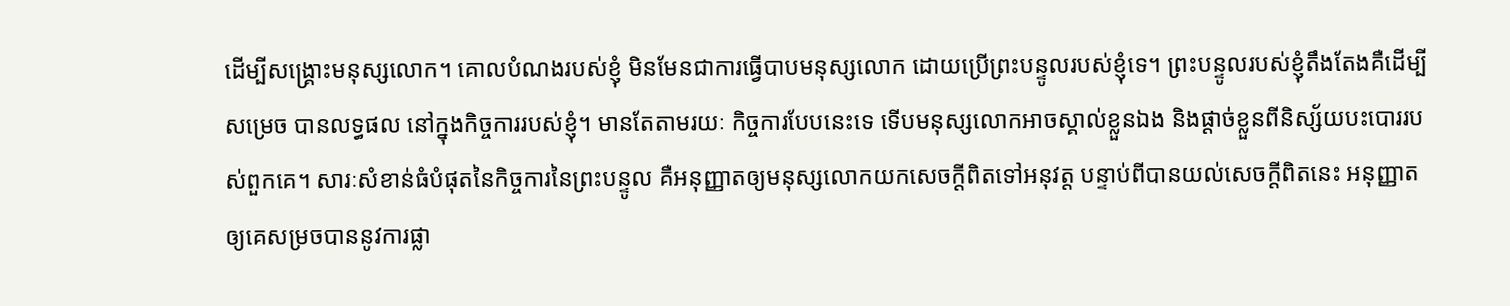ដើម្បីសង្គ្រោះមនុស្សលោក។ គោលបំណងរបស់ខ្ញុំ មិនមែនជាការធ្វើបាបមនុស្សលោក ដោយប្រើព្រះបន្ទូលរបស់ខ្ញុំទេ។ ព្រះបន្ទូលរបស់ខ្ញុំតឹងតែងគឺដើម្បីសម្រេច បានលទ្ធផល នៅក្នុងកិច្ចការរបស់ខ្ញុំ។ មានតែតាមរយៈ កិច្ចការបែបនេះទេ ទើបមនុស្សលោកអាចស្គាល់ខ្លួនឯង និងផ្ដាច់ខ្លួនពីនិស្ស័យបះបោររបស់ពួកគេ។ សារៈសំខាន់ធំបំផុតនៃកិច្ចការនៃព្រះបន្ទូល គឺអនុញ្ញាតឲ្យមនុស្សលោកយកសេចក្ដីពិតទៅអនុវត្ត បន្ទាប់ពីបានយល់សេចក្ដីពិតនេះ អនុញ្ញាតឲ្យគេសម្រចបាននូវការផ្លា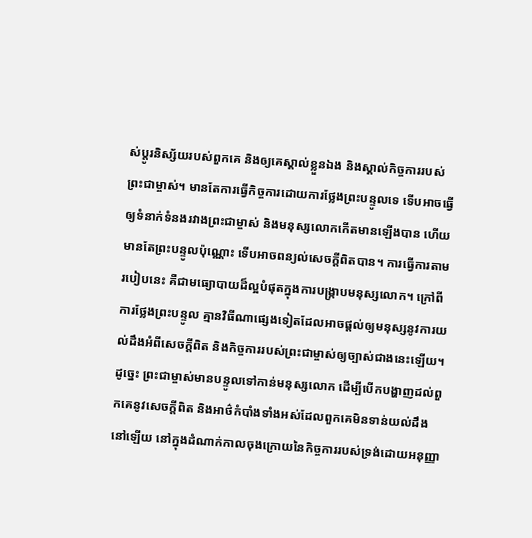ស់ប្តូរនិស្ស័យរបស់ពួកគេ និងឲ្យគេស្គាល់ខ្លួនឯង និងស្គាល់កិច្ចការរបស់ព្រះជាម្ចាស់។ មានតែការធ្វើកិច្ចការដោយការថ្លែងព្រះបន្ទូលទេ ទើបអាចធ្វើឲ្យទំនាក់ទំនងរវាងព្រះជាម្ចាស់ និងមនុស្សលោកកើតមានឡើងបាន ហើយមានតែព្រះបន្ទូលប៉ុណ្ណោះ ទើបអាចពន្យល់សេចក្ដីពិតបាន។ ការធ្វើការតាមរបៀបនេះ គឺជាមធ្យោបាយដ៏ល្អបំផុតក្នុងការបង្ក្រាបមនុស្សលោក។ ក្រៅពីការថ្លែងព្រះបន្ទូល គ្មានវិធីណាផ្សេងទៀតដែលអាចផ្ដល់ឲ្យមនុស្សនូវការយល់ដឹងអំពីសេចក្ដីពិត និងកិច្ចការរបស់ព្រះជាម្ចាស់ឲ្យច្បាស់ជាងនេះឡើយ។ ដូច្នេះ ព្រះជាម្ចាស់មានបន្ទូលទៅកាន់មនុស្សលោក ដើម្បីបើកបង្ហាញដល់ពួកគេនូវសេចក្ដីពិត និងអាថ៌កំបាំងទាំងអស់ដែលពួកគេមិនទាន់យល់ដឹងនៅឡើយ នៅក្នុងដំណាក់កាលចុងក្រោយនៃកិច្ចការរបស់ទ្រង់ដោយអនុញ្ញា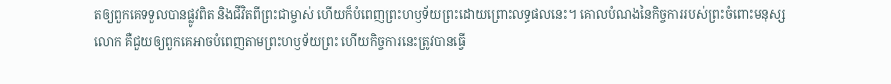តឲ្យពួកគេទទួលបានផ្លូវពិត និងជីវិតពីព្រះជាម្ចាស់ ហើយក៏បំពេញព្រះហឫទ័យព្រះដោយព្រោះលទ្ធផលនេះ។ គោលបំណងនៃកិច្ចការរបស់ព្រះចំពោះមនុស្សលោក គឺជួយឲ្យពួកគេអាចបំពេញតាមព្រះហឫទ័យព្រះ ហើយកិច្ចការនេះត្រូវបានធ្វើ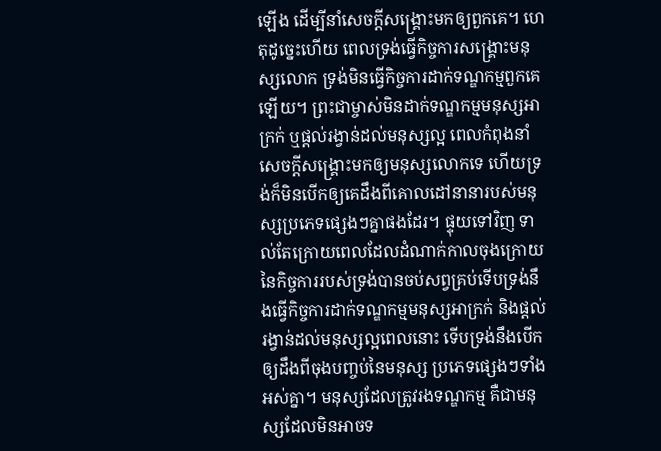ឡើង ដើម្បីនាំសេចក្ដីសង្គ្រោះមកឲ្យពួកគេ។ ហេតុដូច្នេះហើយ ពេលទ្រង់ធ្វើកិច្ចការសង្គ្រោះមនុស្សលោក ទ្រង់មិនធ្វើកិច្ចការដាក់ទណ្ឌកម្មពួកគេឡើយ។ ព្រះជាម្ចាស់មិនដាក់ទណ្ឌកម្មមនុស្សអាក្រក់ ឬផ្ដល់រង្វាន់ដល់មនុស្សល្អ ពេលកំពុងនាំសេចក្ដីសង្គ្រោះមកឲ្យមនុស្សលោកទេ ហើយទ្រង់ក៏មិនបើកឲ្យគេដឹងពីគោលដៅនានារបស់មនុស្សប្រភេទផ្សេងៗគ្នាផងដែរ។ ផ្ទុយទៅវិញ ទាល់តែក្រោយពេលដែលដំណាក់កាលចុងក្រោយ នៃកិច្ចការរបស់ទ្រង់បានចប់សព្វគ្រប់ទើបទ្រង់នឹងធ្វើកិច្ចការដាក់ទណ្ឌកម្មមនុស្សអាក្រក់ និងផ្ដល់រង្វាន់ដល់មនុស្សល្អពេលនោះ ទើបទ្រង់នឹងបើកឲ្យដឹងពីចុងបញ្ចប់នៃមនុស្ស ប្រភេទផ្សេងៗទាំងអស់គ្នា។ មនុស្សដែលត្រូវរងទណ្ឌកម្ម គឺជាមនុស្សដែលមិនអាចទ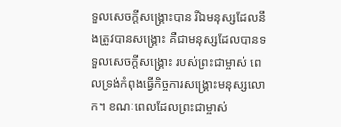ទួលសេចក្ដីសង្គ្រោះបាន រីឯមនុស្សដែលនឹងត្រូវបានសង្គ្រោះ គឺជាមនុស្សដែលបានទទួលសេចក្ដីសង្គ្រោះ របស់ព្រះជាម្ចាស់ ពេលទ្រង់កំពុងធ្វើកិច្ចការសង្គ្រោះមនុស្សលោក។ ខណៈពេលដែលព្រះជាម្ចាស់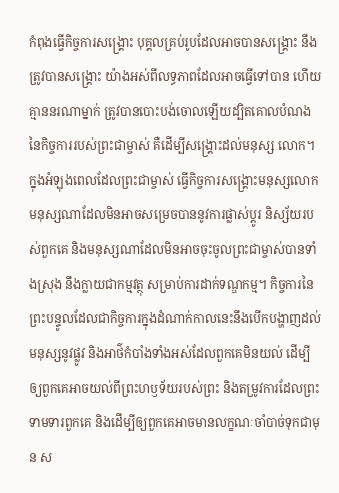កំពុងធ្វើកិច្ចការសង្គ្រោះ បុគ្គលគ្រប់រូបដែលអាចបានសង្គ្រោះ នឹងត្រូវបានសង្គ្រោះ យ៉ាងអស់ពីលទ្ធភាពដែលអាចធ្វើទៅបាន ហើយគ្មាននរណាម្នាក់ ត្រូវបានបោះបង់ចោលឡើយដ្បិតគោលបំណងនៃកិច្ចការរបស់ព្រះជាម្ចាស់ គឺដើម្បីសង្គ្រោះដល់មនុស្ស លោក។ ក្នុងអំឡុងពេលដែលព្រះជាម្ចាស់ ធ្វើកិច្ចការសង្គ្រោះមនុស្សលោក មនុស្សណាដែលមិនអាចសម្រេចបាននូវការផ្លាស់ប្ដូរ និស្ស័យរបស់ពួកគេ និងមនុស្សណាដែលមិនអាចចុះចូលព្រះជាម្ចាស់បានទាំងស្រុង នឹងក្លាយជាកម្មវត្ថុ សម្រាប់ការដាក់ទណ្ឌកម្ម។ កិច្ចការនៃព្រះបន្ទូលដែលជាកិច្ចការក្នុងដំណាក់កាលនេះនឹងបើកបង្ហាញដល់មនុស្សនូវផ្លូវ និងអាថ៌កំបាំងទាំងអស់ដែលពួកគេមិនយល់ ដើម្បីឲ្យពួកគេអាចយល់ពីព្រះហឫទ័យរបស់ព្រះ និងតម្រូវការដែលព្រះទាមទារពួកគេ និងដើម្បីឲ្យពួកគេអាចមានលក្ខណៈចាំបាច់ទុកជាមុន ស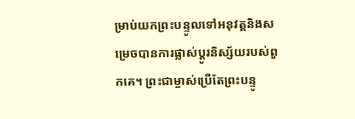ម្រាប់យកព្រះបន្ទូលទៅអនុវត្តនិងសម្រេចបានការផ្លាស់ប្តូរនិស្ស័យរបស់ពួកគេ។ ព្រះជាម្ចាស់ប្រើតែព្រះបន្ទូ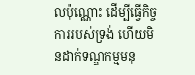លប៉ុណ្ណោះ ដើម្បីធ្វើកិច្ចការរបស់ទ្រង់ ហើយមិនដាក់ទណ្ឌកម្មមនុ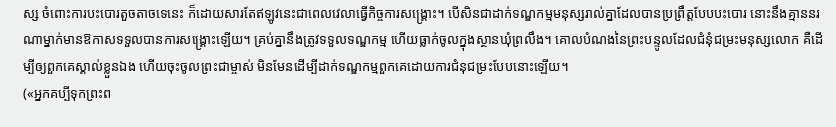ស្ស ចំពោះការបះបោរតួចតាចទេនេះ ក៏ដោយសារតែឥឡូវនេះជាពេលវេលាធ្វើកិច្ចការសង្គ្រោះ។ បើសិនជាដាក់ទណ្ឌកម្មមនុស្សរាល់គ្នាដែលបានប្រព្រឹត្ដបែបបះបោរ នោះនឹងគ្មាននរណាម្នាក់មានឱកាសទទួលបានការសង្គ្រោះឡើយ។ គ្រប់គ្នានឹងត្រូវទទួលទណ្ឌកម្ម ហើយធ្លាក់ចូលក្នុងស្ថានឃុំព្រលឹង។ គោលបំណងនៃព្រះបន្ទូលដែលជំនុំជម្រះមនុស្សលោក គឺដើម្បីឲ្យពួកគេស្គាល់ខ្លួនឯង ហើយចុះចូលព្រះជាម្ចាស់ មិនមែនដើម្បីដាក់ទណ្ឌកម្មពួកគេដោយការជំនុជម្រះបែបនោះឡើយ។
(«អ្នកគប្បីទុកព្រះព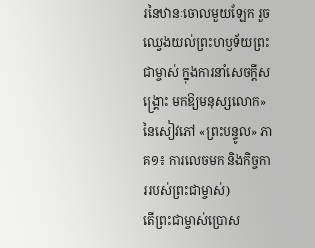រនៃឋានៈចោលមួយឡែក រួចឈ្វេងយល់ព្រះហឫទ័យព្រះជាម្ចាស់ ក្នុងការនាំសេចក្ដីសង្គ្រោះ មកឱ្យមនុស្សលោក» នៃសៀវភៅ «ព្រះបន្ទូល» ភាគ១៖ ការលេចមក និងកិច្ចការរបស់ព្រះជាម្ចាស់)
តើព្រះជាម្ចាស់ប្រោស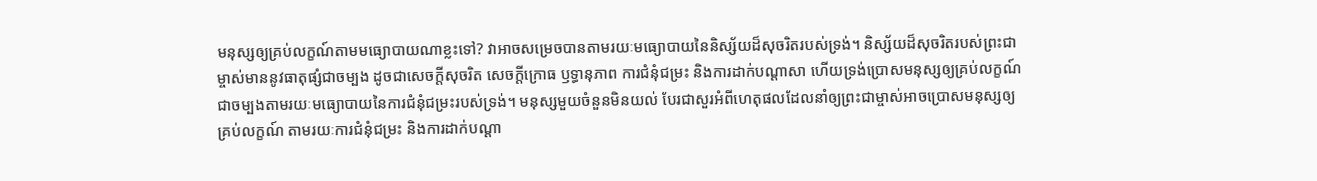មនុស្សឲ្យគ្រប់លក្ខណ៍តាមមធ្យោបាយណាខ្លះទៅ? វាអាចសម្រេចបានតាមរយៈមធ្យោបាយនៃនិស្ស័យដ៏សុចរិតរបស់ទ្រង់។ និស្ស័យដ៏សុចរិតរបស់ព្រះជាម្ចាស់មាននូវធាតុផ្សំជាចម្បង ដូចជាសេចក្តីសុចរិត សេចក្តីក្រោធ ឫទ្ធានុភាព ការជំនុំជម្រះ និងការដាក់បណ្ដាសា ហើយទ្រង់ប្រោសមនុស្សឲ្យគ្រប់លក្ខណ៍ ជាចម្បងតាមរយៈមធ្យោបាយនៃការជំនុំជម្រះរបស់ទ្រង់។ មនុស្សមួយចំនួនមិនយល់ បែរជាសួរអំពីហេតុផលដែលនាំឲ្យព្រះជាម្ចាស់អាចប្រោសមនុស្សឲ្យគ្រប់លក្ខណ៍ តាមរយៈការជំនុំជម្រះ និងការដាក់បណ្ដា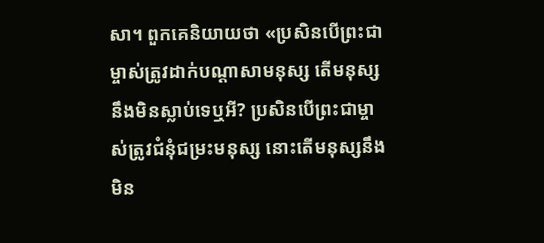សា។ ពួកគេនិយាយថា «ប្រសិនបើព្រះជាម្ចាស់ត្រូវដាក់បណ្ដាសាមនុស្ស តើមនុស្សនឹងមិនស្លាប់ទេឬអី? ប្រសិនបើព្រះជាម្ចាស់ត្រូវជំនុំជម្រះមនុស្ស នោះតើមនុស្សនឹងមិន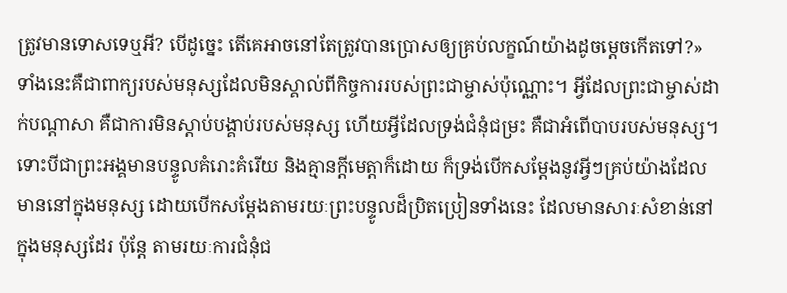ត្រូវមានទោសទេឬអី? បើដូច្នេះ តើគេអាចនៅតែត្រូវបានប្រោសឲ្យគ្រប់លក្ខណ៍យ៉ាងដូចម្ដេចកើតទៅ?» ទាំងនេះគឺជាពាក្យរបស់មនុស្សដែលមិនស្គាល់ពីកិច្ចការរបស់ព្រះជាម្ចាស់ប៉ុណ្ណោះ។ អ្វីដែលព្រះជាម្ចាស់ដាក់បណ្ដាសា គឺជាការមិនស្ដាប់បង្គាប់របស់មនុស្ស ហើយអ្វីដែលទ្រង់ជំនុំជម្រះ គឺជាអំពើបាបរបស់មនុស្ស។ ទោះបីជាព្រះអង្គមានបន្ទូលគំរោះគំរើយ និងគ្មានក្ដីមេត្តាក៏ដោយ ក៏ទ្រង់បើកសម្ដែងនូវអ្វីៗគ្រប់យ៉ាងដែលមាននៅក្នុងមនុស្ស ដោយបើកសម្ដែងតាមរយៈព្រះបន្ទូលដ៏ប្រិតប្រៀនទាំងនេះ ដែលមានសារៈសំខាន់នៅក្នុងមនុស្សដែរ ប៉ុន្តែ តាមរយៈការជំនុំជ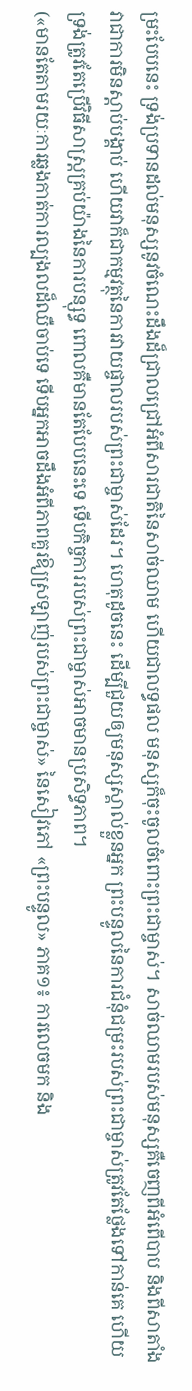ម្រះបែបនេះ ទ្រង់ប្រទានដល់មនុស្សនូវចំណេះដឹងដ៏ជ្រាលជ្រៅអំពីសារជាតិនៃសាច់ឈាម ហើយជាលទ្ធផល មនុស្សក៏ចុះចូលចំពោះព្រះជាម្ចាស់។ សាច់ឈាមរបស់មនុស្សគឺចេញពីអំពើបាប និងពីសាតាំង វាជាការមិនស្ដាប់បង្គាប់ ហើយវាក៏ជាកម្មវត្ថុនៃការវាយផ្ចាលរបស់ព្រះជាម្ចាស់ដែរ។ ហេតុដូចនេះ ដើម្បីជួយឲ្យមនុស្សស្គាល់ខ្លួនអ្នក ព្រះបន្ទូលនៃការជំនុំជម្រះរបស់ព្រះជាម្ចាស់ត្រូវតែថ្លែងទៅកាន់គេ ហើយទ្រង់ត្រូវតែប្រើវិធីសាស្រ្តគ្រប់យ៉ាងនៃការបន្សុទ្ធ ពោលគឺមានតែបែបនេះទេ ទើបកិច្ចការរបស់ព្រះជាម្ចាស់អាចមានប្រសិទ្ធភាព។
(«មានតែតាមរយៈការឆ្លងកាត់ការល្បងលដ៏ឈឺចាប់ទេ ទើបអ្នកអាចដឹងអំពីភាពគួរឱ្យស្រឡាញ់របស់ព្រះជាម្ចាស់» នៃសៀវភៅ «ព្រះបន្ទូល» ភាគ១៖ ការលេចមក និង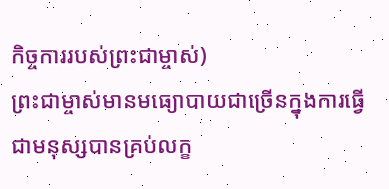កិច្ចការរបស់ព្រះជាម្ចាស់)
ព្រះជាម្ចាស់មានមធ្យោបាយជាច្រើនក្នុងការធ្វើជាមនុស្សបានគ្រប់លក្ខ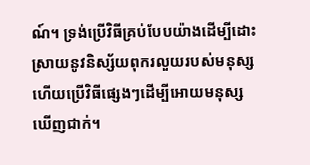ណ៍។ ទ្រង់ប្រើវិធីគ្រប់បែបយ៉ាងដើម្បីដោះស្រាយនូវនិស្ស័យពុករលួយរបស់មនុស្ស ហើយប្រើវិធីផ្សេងៗដើម្បីអោយមនុស្សឃើញជាក់។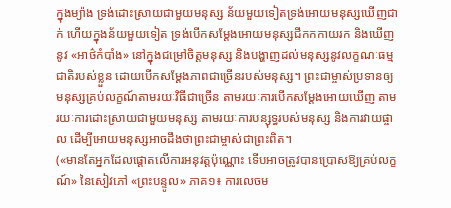ក្នុងម្យ៉ាង ទ្រង់ដោះស្រាយជាមួយមនុស្ស ន័យមួយទៀតទ្រង់អោយមនុស្សឃើញជាក់ ហើយក្នុងន័យមួយទៀត ទ្រង់បើកសម្ដែងអោយមនុស្សជីកកកាយរក និងឃើញនូវ «អាថ៌កំបាំង» នៅក្នុងជម្រៅចិត្តមនុស្ស និងបង្ហាញដល់មនុស្សនូវលក្ខណៈធម្មជាតិរបស់ខ្លួន ដោយបើកសម្ដែងភាពជាច្រើនរបស់មនុស្ស។ ព្រះជាម្ចាស់ប្រទានឲ្យមនុស្សគ្រប់លក្ខណ៍តាមរយៈវិធីជាច្រើន តាមរយៈការបើកសម្ដែងអោយឃើញ តាមរយៈការដោះស្រាយជាមួយមនុស្ស តាមរយៈការបន្សុទ្ធរបស់មនុស្ស និងការវាយផ្ចាល ដើម្បីអោយមនុស្សអាចដឹងថាព្រះជាម្ចាស់ជាព្រះពិត។
(«មានតែអ្នកដែលផ្តោតលើការអនុវត្តប៉ុណ្ណោះ ទើបអាចត្រូវបានប្រោសឱ្យគ្រប់លក្ខណ៍» នៃសៀវភៅ «ព្រះបន្ទូល» ភាគ១៖ ការលេចម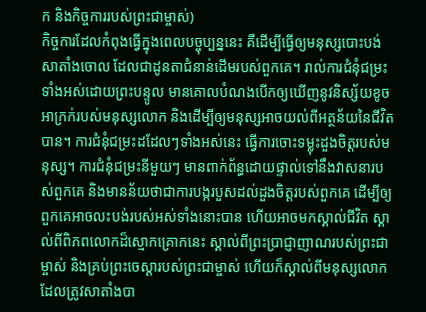ក និងកិច្ចការរបស់ព្រះជាម្ចាស់)
កិច្ចការដែលកំពុងធ្វើក្នុងពេលបច្ចុប្បន្ននេះ គឺដើម្បីធ្វើឲ្យមនុស្សបោះបង់សាតាំងចោល ដែលជាដូនតាជំនាន់ដើមរបស់ពួកគេ។ រាល់ការជំនុំជម្រះទាំងអស់ដោយព្រះបន្ទូល មានគោលបំណងបើកឲ្យឃើញនូវនិស្ស័យខូចអាក្រក់របស់មនុស្សលោក និងដើម្បីឲ្យមនុស្សអាចយល់ពីអត្ថន័យនៃជីវិតបាន។ ការជំនុំជម្រះដដែលៗទាំងអស់នេះ ធ្វើការចោះទម្លុះដួងចិត្ដរបស់មនុស្ស។ ការជំនុំជម្រះនីមួយៗ មានពាក់ព័ន្ធដោយផ្ទាល់ទៅនឹងវាសនារបស់ពួកគេ និងមានន័យថាជាការបង្ករបួសដល់ដួងចិត្តរបស់ពួកគេ ដើម្បីឲ្យពួកគេអាចលះបង់របស់អស់ទាំងនោះបាន ហើយអាចមកស្គាល់ជីវិត ស្គាល់ពីពិភពលោកដ៏ស្មោកគ្រោកនេះ ស្គាល់ពីព្រះប្រាជ្ញាញាណរបស់ព្រះជាម្ចាស់ និងគ្រប់ព្រះចេស្ដារបស់ព្រះជាម្ចាស់ ហើយក៏ស្គាល់ពីមនុស្សលោក ដែលត្រូវសាតាំងបា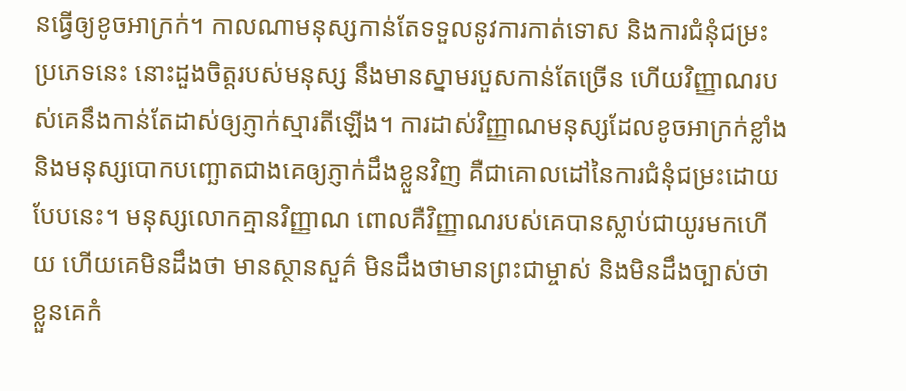នធ្វើឲ្យខូចអាក្រក់។ កាលណាមនុស្សកាន់តែទទួលនូវការកាត់ទោស និងការជំនុំជម្រះប្រភេទនេះ នោះដួងចិត្តរបស់មនុស្ស នឹងមានស្នាមរបួសកាន់តែច្រើន ហើយវិញ្ញាណរបស់គេនឹងកាន់តែដាស់ឲ្យភ្ញាក់ស្មារតីឡើង។ ការដាស់វិញ្ញាណមនុស្សដែលខូចអាក្រក់ខ្លាំង និងមនុស្សបោកបញ្ឆោតជាងគេឲ្យភ្ញាក់ដឹងខ្លួនវិញ គឺជាគោលដៅនៃការជំនុំជម្រះដោយបែបនេះ។ មនុស្សលោកគ្មានវិញ្ញាណ ពោលគឺវិញ្ញាណរបស់គេបានស្លាប់ជាយូរមកហើយ ហើយគេមិនដឹងថា មានស្ថានសួគ៌ មិនដឹងថាមានព្រះជាម្ចាស់ និងមិនដឹងច្បាស់ថា ខ្លួនគេកំ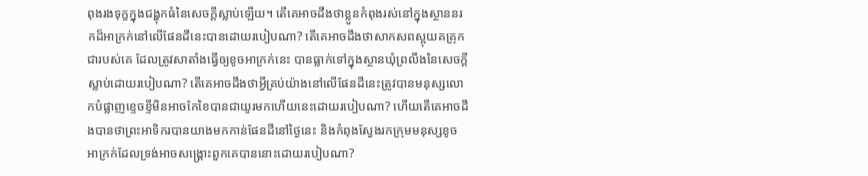ពុងរងទុក្ខក្នុងជង្ហុកធំនៃសេចក្ដីស្លាប់ឡើយ។ តើគេអាចដឹងថាខ្លួនកំពុងរស់នៅក្នុងស្ថាននរកដ៏អាក្រក់នៅលើផែនដីនេះបានដោយរបៀបណា? តើគេអាចដឹងថាសាកសពស្អុយគគ្រុកជារបស់គេ ដែលត្រូវសាតាំងធ្វើឲ្យខូចអាក្រក់នេះ បានធ្លាក់ទៅក្នុងស្ថានឃុំព្រលឹងនៃសេចក្ដីស្លាប់ដោយរបៀបណា? តើគេអាចដឹងថាអ្វីគ្រប់យ៉ាងនៅលើផែនដីនេះត្រូវបានមនុស្សលោកបំផ្លាញខ្ទេចខ្ទីមិនអាចកែខៃបានជាយូរមកហើយនេះដោយរបៀបណា? ហើយតើគេអាចដឹងបានថាព្រះអាទិករបានយាងមកកាន់ផែនដីនៅថ្ងៃនេះ និងកំពុងស្វែងរកក្រុមមនុស្សខូចអាក្រក់ដែលទ្រង់អាចសង្គ្រោះពួកគេបាននោះដោយរបៀបណា?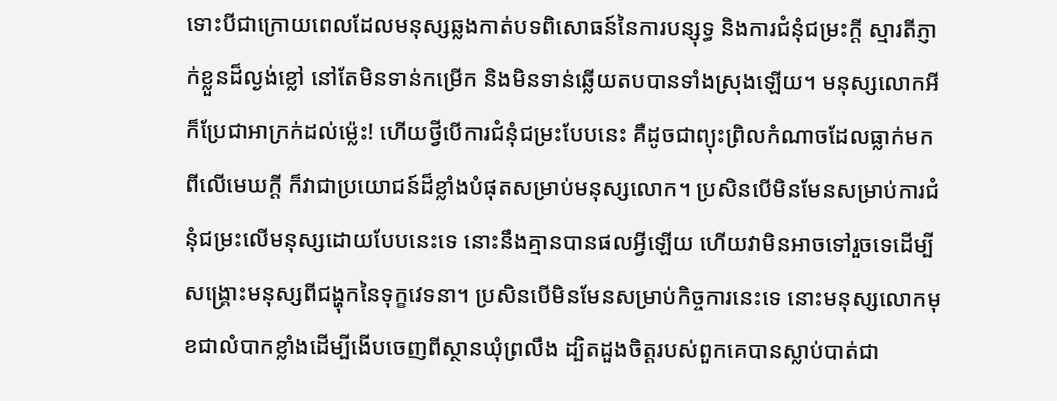ទោះបីជាក្រោយពេលដែលមនុស្សឆ្លងកាត់បទពិសោធន៍នៃការបន្សុទ្ធ និងការជំនុំជម្រះក្ដី ស្មារតីភ្ញាក់ខ្លួនដ៏ល្ងង់ខ្លៅ នៅតែមិនទាន់កម្រើក និងមិនទាន់ឆ្លើយតបបានទាំងស្រុងឡើយ។ មនុស្សលោកអីក៏ប្រែជាអាក្រក់ដល់ម្ល៉េះ! ហើយថ្វីបើការជំនុំជម្រះបែបនេះ គឺដូចជាព្យុះព្រិលកំណាចដែលធ្លាក់មកពីលើមេឃក្ដី ក៏វាជាប្រយោជន៍ដ៏ខ្លាំងបំផុតសម្រាប់មនុស្សលោក។ ប្រសិនបើមិនមែនសម្រាប់ការជំនុំជម្រះលើមនុស្សដោយបែបនេះទេ នោះនឹងគ្មានបានផលអ្វីឡើយ ហើយវាមិនអាចទៅរួចទេដើម្បីសង្គ្រោះមនុស្សពីជង្ហុកនៃទុក្ខវេទនា។ ប្រសិនបើមិនមែនសម្រាប់កិច្ចការនេះទេ នោះមនុស្សលោកមុខជាលំបាកខ្លាំងដើម្បីងើបចេញពីស្ថានឃុំព្រលឹង ដ្បិតដួងចិត្តរបស់ពួកគេបានស្លាប់បាត់ជា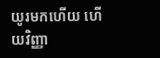យូរមកហើយ ហើយវិញ្ញា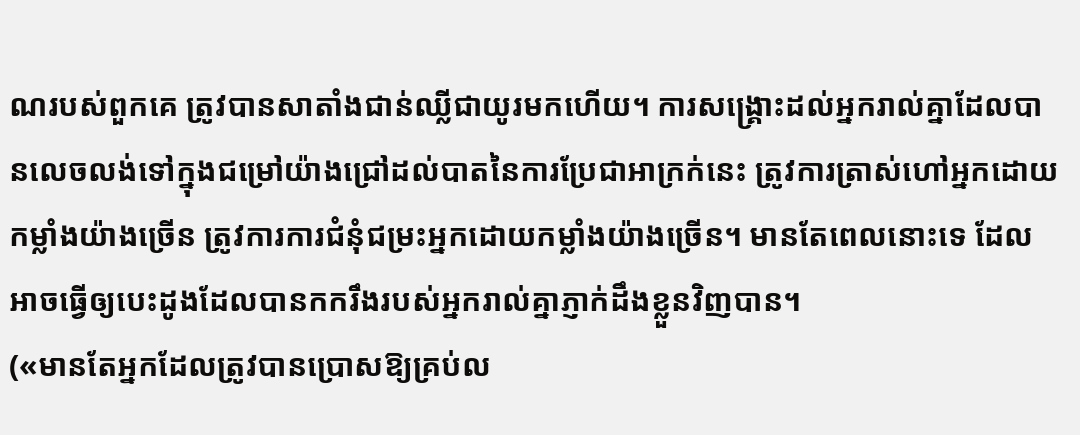ណរបស់ពួកគេ ត្រូវបានសាតាំងជាន់ឈ្លីជាយូរមកហើយ។ ការសង្រ្គោះដល់អ្នករាល់គ្នាដែលបានលេចលង់ទៅក្នុងជម្រៅយ៉ាងជ្រៅដល់បាតនៃការប្រែជាអាក្រក់នេះ ត្រូវការត្រាស់ហៅអ្នកដោយកម្លាំងយ៉ាងច្រើន ត្រូវការការជំនុំជម្រះអ្នកដោយកម្លាំងយ៉ាងច្រើន។ មានតែពេលនោះទេ ដែលអាចធ្វើឲ្យបេះដូងដែលបានកករឹងរបស់អ្នករាល់គ្នាភ្ញាក់ដឹងខ្លួនវិញបាន។
(«មានតែអ្នកដែលត្រូវបានប្រោសឱ្យគ្រប់ល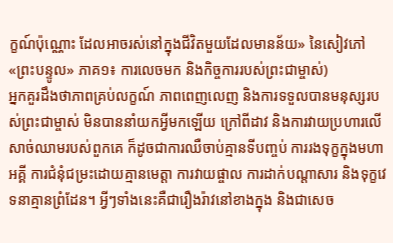ក្ខណ៍ប៉ុណ្ណោះ ដែលអាចរស់នៅក្នុងជីវិតមួយដែលមានន័យ» នៃសៀវភៅ «ព្រះបន្ទូល» ភាគ១៖ ការលេចមក និងកិច្ចការរបស់ព្រះជាម្ចាស់)
អ្នកគួរដឹងថាភាពគ្រប់លក្ខណ៍ ភាពពេញលេញ និងការទទួលបានមនុស្សរបស់ព្រះជាម្ចាស់ មិនបាននាំយកអ្វីមកឡើយ ក្រៅពីដាវ និងការវាយប្រហារលើសាច់ឈាមរបស់ពួកគេ ក៏ដូចជាការឈឺចាប់គ្មានទីបញ្ចប់ ការរងទុក្ខក្នុងមហាអគ្គី ការជំនុំជម្រះដោយគ្មានមេត្តា ការវាយផ្ចាល ការដាក់បណ្តាសារ និងទុក្ខវេទនាគ្មានព្រំដែន។ អ្វីៗទាំងនេះគឺជារឿងរ៉ាវនៅខាងក្នុង និងជាសេច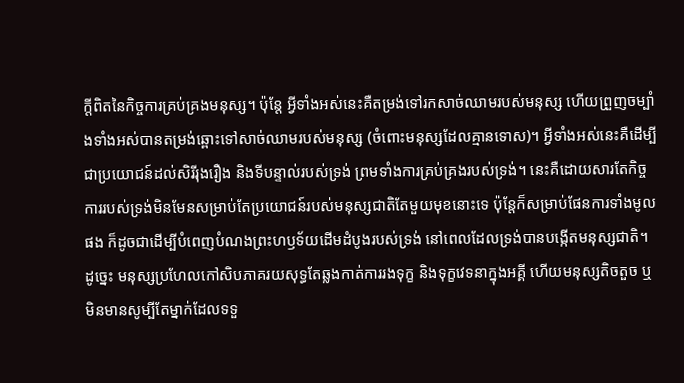ក្ដីពិតនៃកិច្ចការគ្រប់គ្រងមនុស្ស។ ប៉ុន្តែ អ្វីទាំងអស់នេះគឺតម្រង់ទៅរកសាច់ឈាមរបស់មនុស្ស ហើយព្រួញចម្បាំងទាំងអស់បានតម្រង់ឆ្ពោះទៅសាច់ឈាមរបស់មនុស្ស (ចំពោះមនុស្សដែលគ្មានទោស)។ អ្វីទាំងអស់នេះគឺដើម្បីជាប្រយោជន៍ដល់សិរីរុងរឿង និងទីបន្ទាល់របស់ទ្រង់ ព្រមទាំងការគ្រប់គ្រងរបស់ទ្រង់។ នេះគឺដោយសារតែកិច្ចការរបស់ទ្រង់មិនមែនសម្រាប់តែប្រយោជន៍របស់មនុស្សជាតិតែមួយមុខនោះទេ ប៉ុន្តែក៏សម្រាប់ផែនការទាំងមូលផង ក៏ដូចជាដើម្បីបំពេញបំណងព្រះហឫទ័យដើមដំបូងរបស់ទ្រង់ នៅពេលដែលទ្រង់បានបង្កើតមនុស្សជាតិ។ ដូច្នេះ មនុស្សប្រហែលកៅសិបភាគរយសុទ្ធតែឆ្លងកាត់ការរងទុក្ខ និងទុក្ខវេទនាក្នុងអគ្គី ហើយមនុស្សតិចតួច ឬមិនមានសូម្បីតែម្នាក់ដែលទទួ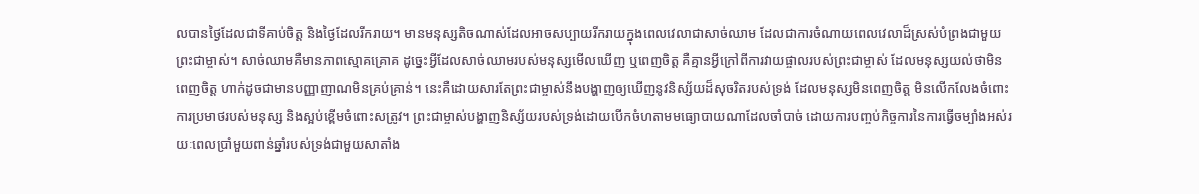លបានថ្ងៃដែលជាទីគាប់ចិត្ត និងថ្ងៃដែលរីករាយ។ មានមនុស្សតិចណាស់ដែលអាចសប្បាយរីករាយក្នុងពេលវេលាជាសាច់ឈាម ដែលជាការចំណាយពេលវេលាដ៏ស្រស់បំព្រងជាមួយព្រះជាម្ចាស់។ សាច់ឈាមគឺមានភាពស្មោគគ្រោគ ដូច្នេះអ្វីដែលសាច់ឈាមរបស់មនុស្សមើលឃើញ ឬពេញចិត្ត គឺគ្មានអ្វីក្រៅពីការវាយផ្ចាលរបស់ព្រះជាម្ចាស់ ដែលមនុស្សយល់ថាមិនពេញចិត្ត ហាក់ដូចជាមានបញ្ញាញាណមិនគ្រប់គ្រាន់។ នេះគឺដោយសារតែព្រះជាម្ចាស់នឹងបង្ហាញឲ្យឃើញនូវនិស្ស័យដ៏សុចរិតរបស់ទ្រង់ ដែលមនុស្សមិនពេញចិត្ត មិនលើកលែងចំពោះការប្រមាថរបស់មនុស្ស និងស្អប់ខ្ពើមចំពោះសត្រូវ។ ព្រះជាម្ចាស់បង្ហាញនិស្ស័យរបស់ទ្រង់ដោយបើកចំហតាមមធ្យោបាយណាដែលចាំបាច់ ដោយការបញ្ចប់កិច្ចការនៃការធ្វើចម្បាំងអស់រយៈពេលប្រាំមួយពាន់ឆ្នាំរបស់ទ្រង់ជាមួយសាតាំង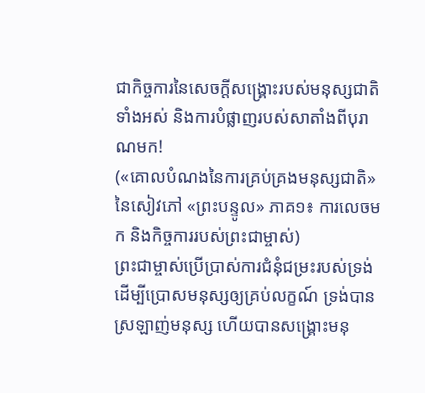ជាកិច្ចការនៃសេចក្តីសង្គ្រោះរបស់មនុស្សជាតិទាំងអស់ និងការបំផ្លាញរបស់សាតាំងពីបុរាណមក!
(«គោលបំណងនៃការគ្រប់គ្រងមនុស្សជាតិ» នៃសៀវភៅ «ព្រះបន្ទូល» ភាគ១៖ ការលេចមក និងកិច្ចការរបស់ព្រះជាម្ចាស់)
ព្រះជាម្ចាស់ប្រើប្រាស់ការជំនុំជម្រះរបស់ទ្រង់ ដើម្បីប្រោសមនុស្សឲ្យគ្រប់លក្ខណ៍ ទ្រង់បានស្រឡាញ់មនុស្ស ហើយបានសង្រ្គោះមនុ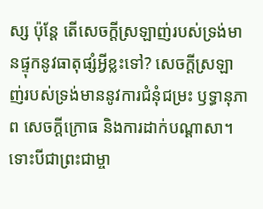ស្ស ប៉ុន្តែ តើសេចក្តីស្រឡាញ់របស់ទ្រង់មានផ្ទុកនូវធាតុផ្សំអ្វីខ្លះទៅ? សេចក្តីស្រឡាញ់របស់ទ្រង់មាននូវការជំនុំជម្រះ ឫទ្ធានុភាព សេចក្តីក្រោធ និងការដាក់បណ្ដាសា។ ទោះបីជាព្រះជាម្ចា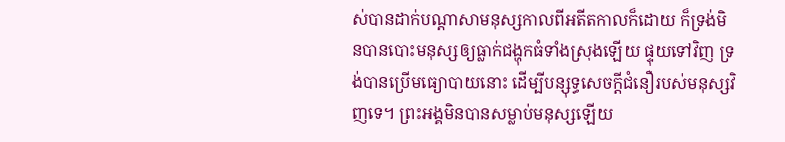ស់បានដាក់បណ្ដាសាមនុស្សកាលពីអតីតកាលក៏ដោយ ក៏ទ្រង់មិនបានបោះមនុស្សឲ្យធ្លាក់ជង្ហុកធំទាំងស្រុងឡើយ ផ្ទុយទៅវិញ ទ្រង់បានប្រើមធ្យោបាយនោះ ដើម្បីបន្សុទ្ធសេចក្តីជំនឿរបស់មនុស្សវិញទេ។ ព្រះអង្គមិនបានសម្លាប់មនុស្សឡើយ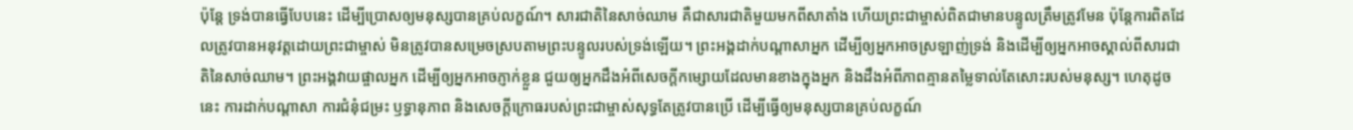ប៉ុន្តែ ទ្រង់បានធ្វើបែបនេះ ដើម្បីប្រោសឲ្យមនុស្សបានគ្រប់លក្ខណ៍។ សារជាតិនៃសាច់ឈាម គឺជាសារជាតិមួយមកពីសាតាំង ហើយព្រះជាម្ចាស់ពិតជាមានបន្ទូលត្រឹមត្រូវមែន ប៉ុន្តែការពិតដែលត្រូវបានអនុវត្តដោយព្រះជាម្ចាស់ មិនត្រូវបានសម្រេចស្របតាមព្រះបន្ទូលរបស់ទ្រង់ឡើយ។ ព្រះអង្គដាក់បណ្ដាសាអ្នក ដើម្បីឲ្យអ្នកអាចស្រឡាញ់ទ្រង់ និងដើម្បីឲ្យអ្នកអាចស្គាល់ពីសារជាតិនៃសាច់ឈាម។ ព្រះអង្គវាយផ្ចាលអ្នក ដើម្បីឲ្យអ្នកអាចភ្ញាក់ខ្លួន ជួយឲ្យអ្នកដឹងអំពីសេចក្តីកម្សោយដែលមានខាងក្នុងអ្នក និងដឹងអំពីភាពគ្មានតម្លៃទាល់តែសោះរបស់មនុស្ស។ ហេតុដូចនេះ ការដាក់បណ្ដាសា ការជំនុំជម្រះ ឫទ្ធានុភាព និងសេចក្តីក្រោធរបស់ព្រះជាម្ចាស់សុទ្ធតែត្រូវបានប្រើ ដើម្បីធ្វើឲ្យមនុស្សបានគ្រប់លក្ខណ៍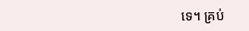ទេ។ គ្រប់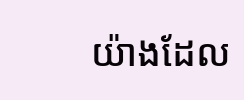យ៉ាងដែល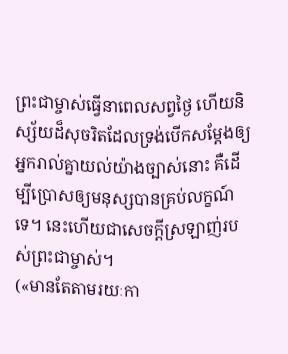ព្រះជាម្ចាស់ធ្វើនាពេលសព្វថ្ងៃ ហើយនិស្ស័យដ៏សុចរិតដែលទ្រង់បើកសម្ដែងឲ្យអ្នករាល់គ្នាយល់យ៉ាងច្បាស់នោះ គឺដើម្បីប្រោសឲ្យមនុស្សបានគ្រប់លក្ខណ៍ទេ។ នេះហើយជាសេចក្តីស្រឡាញ់របស់ព្រះជាម្ចាស់។
(«មានតែតាមរយៈកា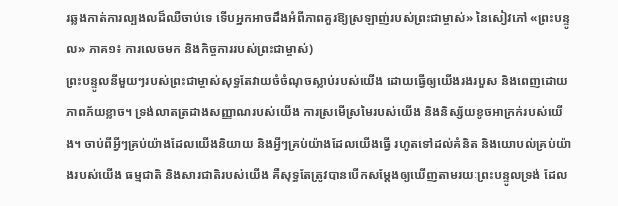រឆ្លងកាត់ការល្បងលដ៏ឈឺចាប់ទេ ទើបអ្នកអាចដឹងអំពីភាពគួរឱ្យស្រឡាញ់របស់ព្រះជាម្ចាស់» នៃសៀវភៅ «ព្រះបន្ទូល» ភាគ១៖ ការលេចមក និងកិច្ចការរបស់ព្រះជាម្ចាស់)
ព្រះបន្ទូលនីមួយៗរបស់ព្រះជាម្ចាស់សុទ្ធតែវាយចំចំណុចស្លាប់របស់យើង ដោយធ្វើឲ្យយើងរងរបួស និងពេញដោយភាពភ័យខ្លាច។ ទ្រង់លាតត្រដាងសញ្ញាណរបស់យើង ការស្រមើស្រមៃរបស់យើង និងនិស្ស័យខូចអាក្រក់របស់យើង។ ចាប់ពីអ្វីៗគ្រប់យ៉ាងដែលយើងនិយាយ និងអ្វីៗគ្រប់យ៉ាងដែលយើងធ្វើ រហូតទៅដល់គំនិត និងយោបល់គ្រប់យ៉ាងរបស់យើង ធម្មជាតិ និងសារជាតិរបស់យើង គឺសុទ្ធតែត្រូវបានបើកសម្ដែងឲ្យឃើញតាមរយៈព្រះបន្ទូលទ្រង់ ដែល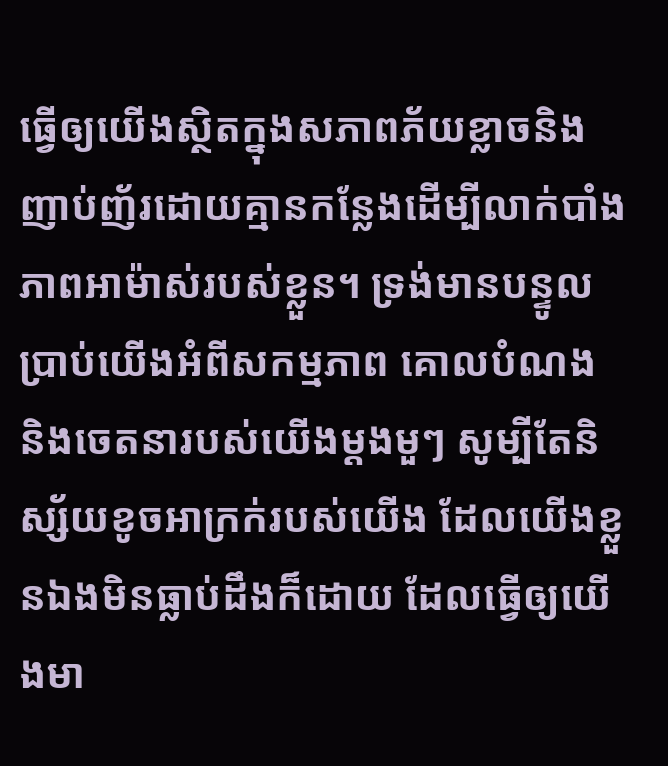ធ្វើឲ្យយើងស្ថិតក្នុងសភាពភ័យខ្លាចនិងញាប់ញ័រដោយគ្មានកន្លែងដើម្បីលាក់បាំងភាពអាម៉ាស់របស់ខ្លួន។ ទ្រង់មានបន្ទូលប្រាប់យើងអំពីសកម្មភាព គោលបំណង និងចេតនារបស់យើងម្ដងមួៗ សូម្បីតែនិស្ស័យខូចអាក្រក់របស់យើង ដែលយើងខ្លួនឯងមិនធ្លាប់ដឹងក៏ដោយ ដែលធ្វើឲ្យយើងមា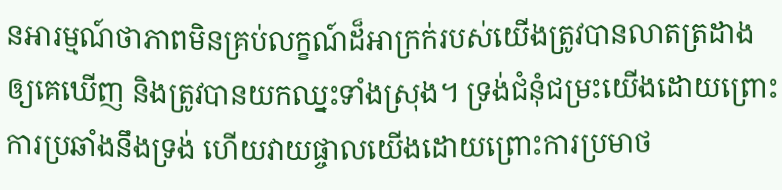នអារម្មណ៍ថាភាពមិនគ្រប់លក្ខណ៍ដ៏អាក្រក់របស់យើងត្រូវបានលាតត្រដាងឲ្យគេឃើញ និងត្រូវបានយកឈ្នះទាំងស្រុង។ ទ្រង់ជំនុំជម្រះយើងដោយព្រោះការប្រឆាំងនឹងទ្រង់ ហើយវាយផ្ចាលយើងដោយព្រោះការប្រមាថ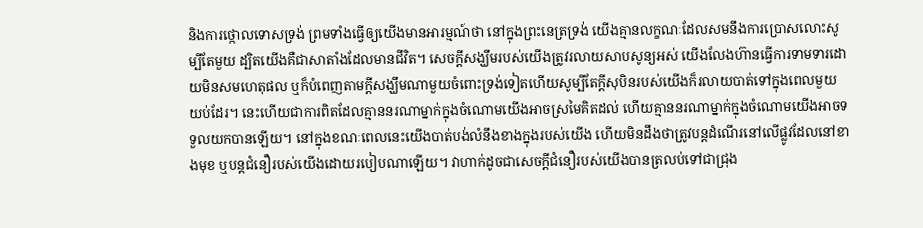និងការថ្កោលទោសទ្រង់ ព្រមទាំងធ្វើឲ្យយើងមានអារម្មណ៍ថា នៅក្នុងព្រះនេត្រទ្រង់ យើងគ្មានលក្ខណៈដែលសមនឹងការប្រោសលោះសូម្បីតែមួយ ដ្បិតយើងគឺជាសាតាំងដែលមានជីវិត។ សេចក្ដីសង្ឃឹមរបស់យើងត្រូវរលាយសាបសូន្យអស់ យើងលែងហ៊ានធ្វើការទាមទារដោយមិនសមហេតុផល ឬក៏បំពេញតាមក្ដីសង្ឃឹមណាមួយចំពោះទ្រង់ទៀតហើយសូម្បីតែក្ដីសុបិនរបស់យើងក៏រលាយបាត់ទៅក្នុងពេលមួយយប់ដែរ។ នេះហើយជាការពិតដែលគ្មាននរណាម្នាក់ក្នុងចំណោមយើងអាចស្រមៃគិតដល់ ហើយគ្មាននរណាម្នាក់ក្នុងចំណោមយើងអាចទទួលយកបានឡើយ។ នៅក្នុងខណៈពេលនេះយើងបាត់បង់លំនឹងខាងក្នុងរបស់យើង ហើយមិនដឹងថាត្រូវបន្ដដំណើរនៅលើផ្លូវដែលនៅខាងមុខ ឬបន្ដជំនឿរបស់យើងដោយរបៀបណាឡើយ។ វាហាក់ដូចជាសេចក្ដីជំនឿរបស់យើងបានត្រលប់ទៅជាជ្រុង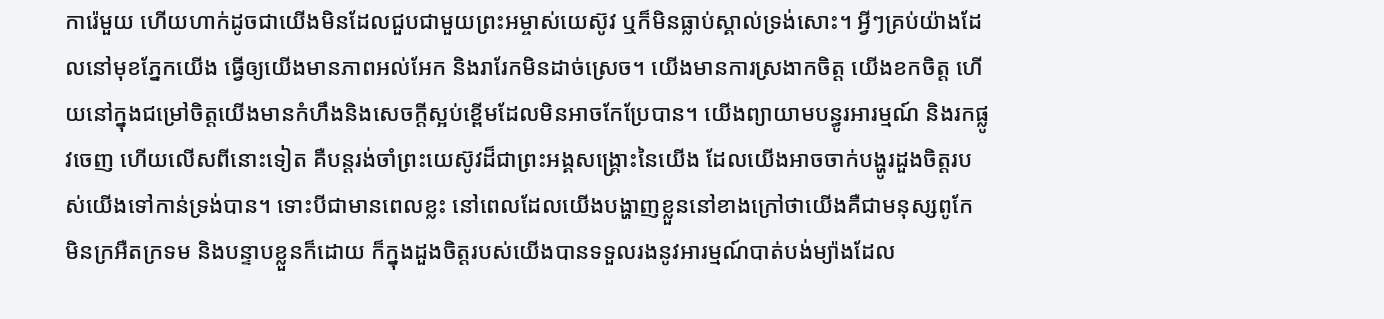ការ៉េមួយ ហើយហាក់ដូចជាយើងមិនដែលជួបជាមួយព្រះអម្ចាស់យេស៊ូវ ឬក៏មិនធ្លាប់ស្គាល់ទ្រង់សោះ។ អ្វីៗគ្រប់យ៉ាងដែលនៅមុខភ្នែកយើង ធ្វើឲ្យយើងមានភាពអល់អែក និងរារែកមិនដាច់ស្រេច។ យើងមានការស្រងាកចិត្ត យើងខកចិត្ត ហើយនៅក្នុងជម្រៅចិត្តយើងមានកំហឹងនិងសេចក្ដីស្អប់ខ្ពើមដែលមិនអាចកែប្រែបាន។ យើងព្យាយាមបន្ធូរអារម្មណ៍ និងរកផ្លូវចេញ ហើយលើសពីនោះទៀត គឺបន្ដរង់ចាំព្រះយេស៊ូវដ៏ជាព្រះអង្គសង្គ្រោះនៃយើង ដែលយើងអាចចាក់បង្ហូរដួងចិត្តរបស់យើងទៅកាន់ទ្រង់បាន។ ទោះបីជាមានពេលខ្លះ នៅពេលដែលយើងបង្ហាញខ្លួននៅខាងក្រៅថាយើងគឺជាមនុស្សពូកែ មិនក្រអឺតក្រទម និងបន្ទាបខ្លួនក៏ដោយ ក៏ក្នុងដួងចិត្តរបស់យើងបានទទួលរងនូវអារម្មណ៍បាត់បង់ម្យ៉ាងដែល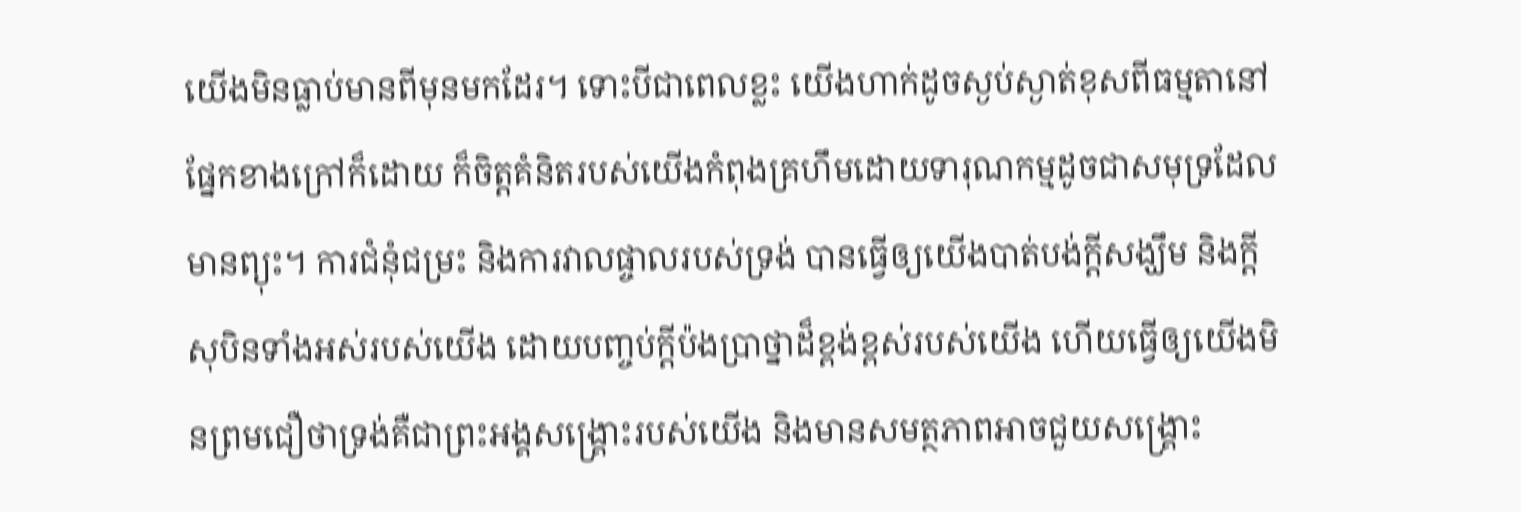យើងមិនធ្លាប់មានពីមុនមកដែរ។ ទោះបីជាពេលខ្លះ យើងហាក់ដូចស្ងប់ស្ងាត់ខុសពីធម្មតានៅផ្នែកខាងក្រៅក៏ដោយ ក៏ចិត្តគំនិតរបស់យើងកំពុងគ្រហឹមដោយទារុណកម្មដូចជាសមុទ្រដែលមានព្យុះ។ ការជំនុំជម្រះ និងការវាលផ្ចាលរបស់ទ្រង់ បានធ្វើឲ្យយើងបាត់បង់ក្ដីសង្ឃឹម និងក្ដីសុបិនទាំងអស់របស់យើង ដោយបញ្ចប់ក្ដីប៉ងប្រាថ្នាដ៏ខ្ពង់ខ្ពស់របស់យើង ហើយធ្វើឲ្យយើងមិនព្រមជឿថាទ្រង់គឺជាព្រះអង្គសង្គ្រោះរបស់យើង និងមានសមត្ថភាពអាចជួយសង្គ្រោះ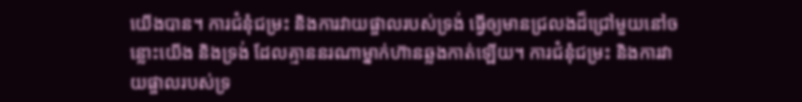យើងបាន។ ការជំនុំជម្រះ និងការវាយផ្ចាលរបស់ទ្រង់ ធ្វើឲ្យមានជ្រលងដ៏ជ្រៅមួយនៅចន្លោះយើង និងទ្រង់ ដែលគ្មាននរណាម្នាក់ហ៊ានឆ្លងកាត់ឡើយ។ ការជំនុំជម្រះ និងការវាយផ្ចាលរបស់ទ្រ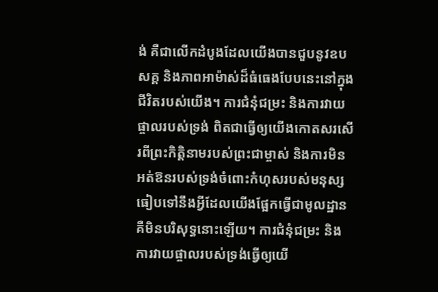ង់ គឺជាលើកដំបូងដែលយើងបានជួបនូវឧបសគ្គ និងភាពអាម៉ាស់ដ៏ធំធេងបែបនេះនៅក្នុងជីវិតរបស់យើង។ ការជំនុំជម្រះ និងការវាយផ្ចាលរបស់ទ្រង់ ពិតជាធ្វើឲ្យយើងកោតសរសើរពីព្រះកិត្តិនាមរបស់ព្រះជាម្ចាស់ និងការមិនអត់ឱនរបស់ទ្រង់ចំពោះកំហុសរបស់មនុស្ស ធៀបទៅនឹងអ្វីដែលយើងផ្អែកធ្វើជាមូលដ្ឋាន គឺមិនបរិសុទ្ធនោះឡើយ។ ការជំនុំជម្រះ និងការវាយផ្ចាលរបស់ទ្រង់ធ្វើឲ្យយើ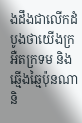ងដឹងជាលើកដំបូងថាយើងក្រអឺតក្រទម និងឆ្មើងឆ្មៃប៉ុនណា និ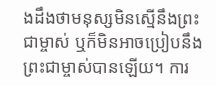ងដឹងថាមនុស្សមិនស្មើនឹងព្រះជាម្ចាស់ ឬក៏មិនអាចប្រៀបនឹងព្រះជាម្ចាស់បានឡើយ។ ការ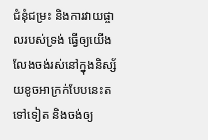ជំនុំជម្រះ និងការវាយផ្ចាលរបស់ទ្រង់ ធ្វើឲ្យយើងលែងចង់រស់នៅក្នុងនិស្ស័យខូចអាក្រក់បែបនេះតទៅទៀត និងចង់ឲ្យ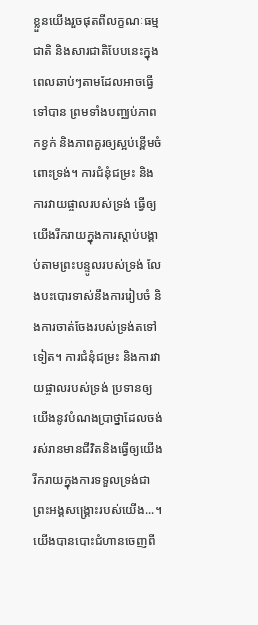ខ្លួនយើងរួចផុតពីលក្ខណៈធម្មជាតិ និងសារជាតិបែបនេះក្នុងពេលឆាប់ៗតាមដែលអាចធ្វើទៅបាន ព្រមទាំងបញ្ឈប់ភាពកខ្វក់ និងភាពគួរឲ្យស្អប់ខ្ពើមចំពោះទ្រង់។ ការជំនុំជម្រះ និងការវាយផ្ចាលរបស់ទ្រង់ ធ្វើឲ្យយើងរីករាយក្នុងការស្ដាប់បង្គាប់តាមព្រះបន្ទូលរបស់ទ្រង់ លែងបះបោរទាស់នឹងការរៀបចំ និងការចាត់ចែងរបស់ទ្រង់តទៅទៀត។ ការជំនុំជម្រះ និងការវាយផ្ចាលរបស់ទ្រង់ ប្រទានឲ្យយើងនូវបំណងប្រាថ្នាដែលចង់រស់រានមានជីវិតនិងធ្វើឲ្យយើងរីករាយក្នុងការទទួលទ្រង់ជាព្រះអង្គសង្គ្រោះរបស់យើង...។ យើងបានបោះជំហានចេញពី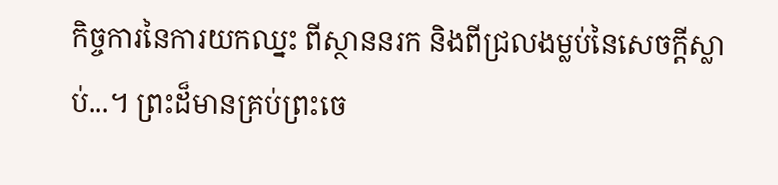កិច្ចការនៃការយកឈ្នះ ពីស្ថាននរក និងពីជ្រលងម្លប់នៃសេចក្ដីស្លាប់...។ ព្រះដ៏មានគ្រប់ព្រះចេ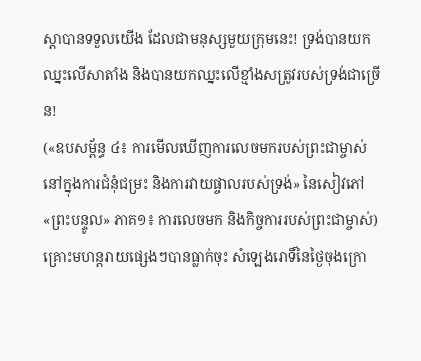ស្ដាបានទទួលយើង ដែលជាមនុស្សមួយក្រុមនេះ! ទ្រង់បានយកឈ្នះលើសាតាំង និងបានយកឈ្នះលើខ្មាំងសត្រូវរបស់ទ្រង់ជាច្រើន!
(«ឧបសម្ព័ន្ធ ៤៖ ការមើលឃើញការលេចមករបស់ព្រះជាម្ចាស់នៅក្នុងការជំនុំជម្រះ និងការវាយផ្ចាលរបស់ទ្រង់» នៃសៀវភៅ «ព្រះបន្ទូល» ភាគ១៖ ការលេចមក និងកិច្ចការរបស់ព្រះជាម្ចាស់)
គ្រោះមហន្តរាយផ្សេងៗបានធ្លាក់ចុះ សំឡេងរោទិ៍នៃថ្ងៃចុងក្រោ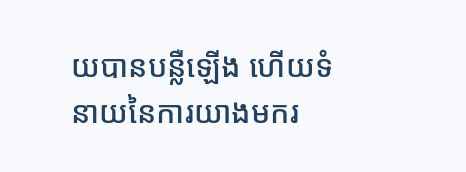យបានបន្លឺឡើង ហើយទំនាយនៃការយាងមករ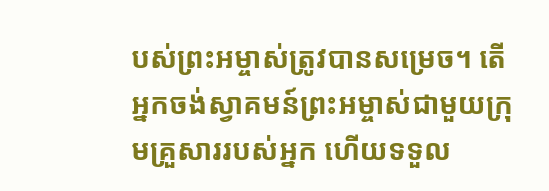បស់ព្រះអម្ចាស់ត្រូវបានសម្រេច។ តើអ្នកចង់ស្វាគមន៍ព្រះអម្ចាស់ជាមួយក្រុមគ្រួសាររបស់អ្នក ហើយទទួល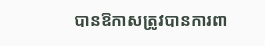បានឱកាសត្រូវបានការពា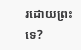រដោយព្រះទេ?